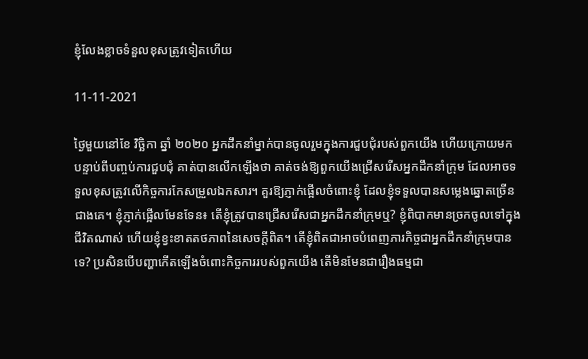ខ្ញុំលែងខ្លាចទំនួលខុសត្រូវទៀតហើយ

11-11-2021

ថ្ងៃមួយនៅខែ វិច្ឆិកា ឆ្នាំ ២០២០ អ្នកដឹកនាំម្នាក់បានចូលរួមក្នុងការជួបជុំរបស់ពួកយើង ហើយក្រោយមក បន្ទាប់ពីបញ្ចប់ការជួបជុំ គាត់បានលើកឡើងថា គាត់ចង់ឱ្យពួកយើងជ្រើសរើសអ្នកដឹកនាំក្រុម ដែលអាចទទួលខុសត្រូវលើកិច្ចការកែសម្រួលឯកសារ។ គួរឱ្យភ្ញាក់ផ្អើលចំពោះខ្ញុំ ដែលខ្ញុំទទួលបានសម្លេងឆ្នោតច្រើនជាងគេ។ ខ្ញុំភ្ញាក់ផ្អើលមែនទែន៖ តើខ្ញុំត្រូវបានជ្រើសរើសជាអ្នកដឹកនាំក្រុមឬ? ខ្ញុំពិបាកមានច្រកចូលទៅក្នុងជីវិតណាស់ ហើយខ្ញុំខ្វះខាតតថភាពនៃសេចក្ដីពិត។ តើខ្ញុំពិតជាអាចបំពេញភារកិច្ចជាអ្នកដឹកនាំក្រុមបានទេ? ប្រសិនបើបញ្ហាកើតឡើងចំពោះកិច្ចការរបស់ពួកយើង តើមិនមែនជារឿងធម្មជា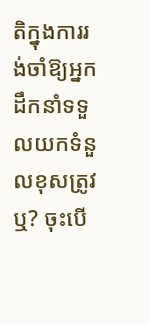តិក្នុងការរង់ចាំឱ្យអ្នកដឹកនាំទទួលយកទំនួលខុសត្រូវឬ? ចុះបើ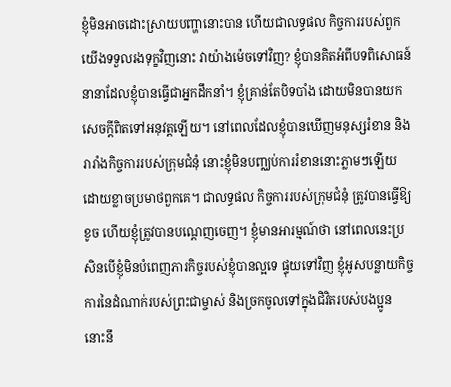ខ្ញុំមិនអាចដោះស្រាយបញ្ហានោះបាន ហើយជាលទ្ធផល កិច្ចការរបស់ពួកយើងទទួលរងទុក្ខវិញនោះ វាយ៉ាងម៉េចទៅវិញ? ខ្ញុំបានគិតអំពីបទពិសោធន៍នានាដែលខ្ញុំបានធ្វើជាអ្នកដឹកនាំ។ ខ្ញុំគ្រាន់តែបិទបាំង ដោយមិនបានយកសេចក្ដីពិតទៅអនុវត្តឡើយ។ នៅពេលដែលខ្ញុំបានឃើញមនុស្សរំខាន និងរារាំងកិច្ចការរបស់ក្រុមជំនុំ នោះខ្ញុំមិនបញ្ឈប់ការរំខាននោះភ្លាមៗឡើយ ដោយខ្លាចប្រមាថពួកគេ។ ជាលទ្ធផល កិច្ចការរបស់ក្រុមជំនុំ ត្រូវបានធ្វើឱ្យខូច ហើយខ្ញុំត្រូវបានបណ្ដេញចេញ។ ខ្ញុំមានអារម្មណ៍ថា នៅពេលនេះប្រសិនបើខ្ញុំមិនបំពេញភារកិច្ចរបស់ខ្ញុំបានល្អទេ ផ្ទុយទៅវិញ ខ្ញុំអូសបន្លាយកិច្ចការនៃដំណាក់របស់ព្រះជាម្ចាស់ និងច្រកចូលទៅក្នុងជិវិតរបស់បងប្អូន នោះនឹ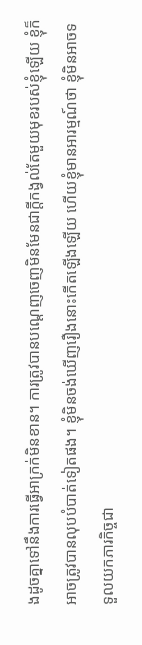ងដូចគ្នាទៅនឹងការធ្វើអាក្រក់មិនខាន។ ការត្រូវបានបណ្ដេញចេញមិនមែនជាក្ដីកង្វល់តែមួយមុខរបស់ខ្ញុំឡើយ ខ្ញុំក៏អាចត្រូវបានលុបបំបាត់ទៀតផង។ ខ្ញុំមិនចង់ឃើញរឿងនោះកើតឡើងឡើយ ហើយខ្ញុំមានអារម្មណ៍ថា ខ្ញុំមិនអាចទទួលយកភារកិច្ចជា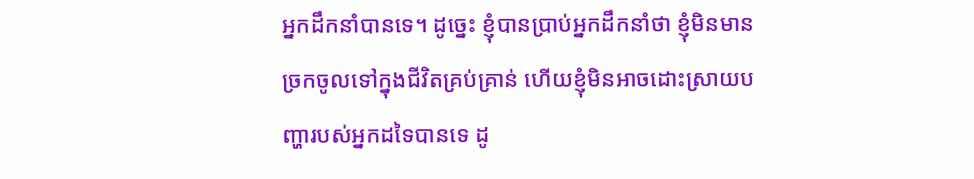អ្នកដឹកនាំបានទេ។ ដូច្នេះ ខ្ញុំបានប្រាប់អ្នកដឹកនាំថា ខ្ញុំមិនមានច្រកចូលទៅក្នុងជីវិតគ្រប់គ្រាន់ ហើយខ្ញុំមិនអាចដោះស្រាយបញ្ហារបស់អ្នកដទៃបានទេ ដូ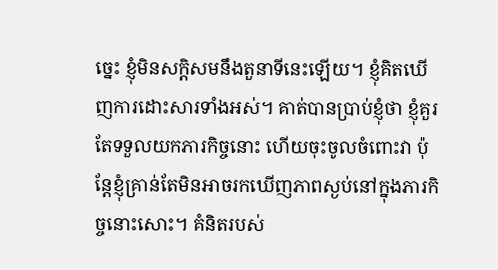ច្នេះ ខ្ញុំមិនសក្ដិសមនឹងតួនាទីនេះឡើយ។ ខ្ញុំគិតឃើញការដោះសារទាំងអស់។ គាត់បានប្រាប់ខ្ញុំថា ខ្ញុំគួរតែទទួលយកភារកិច្ចនោះ ហើយចុះចូលចំពោះវា ប៉ុន្តែខ្ញុំគ្រាន់តែមិនអាចរកឃើញភាពស្ងប់នៅក្នុងភារកិច្ចនោះសោះ។ គំនិតរបស់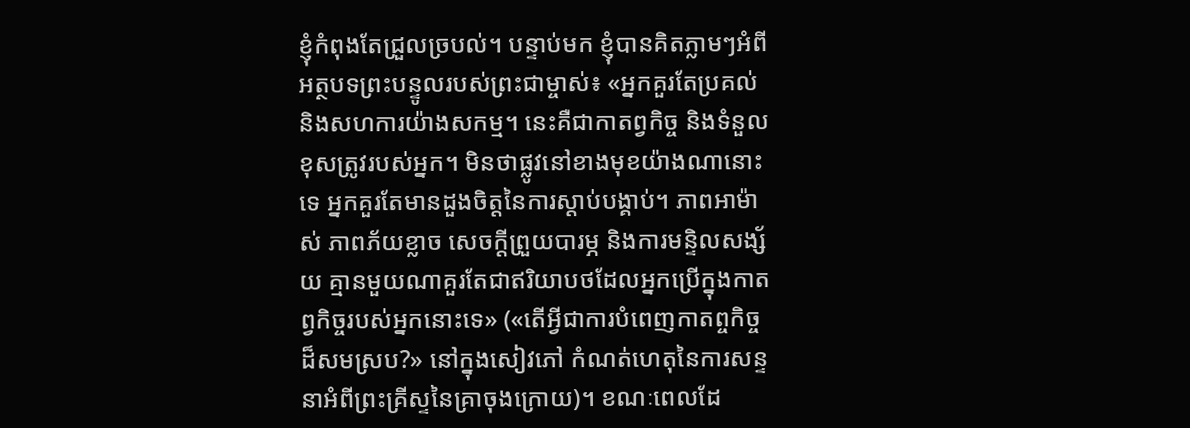ខ្ញុំកំពុងតែជ្រួលច្របល់។ បន្ទាប់មក ខ្ញុំបានគិតភ្លាមៗអំពីអត្ថបទព្រះបន្ទូលរបស់ព្រះជាម្ចាស់៖ «អ្នកគួរតែប្រគល់ និងសហការយ៉ាងសកម្ម។ នេះគឺជាកាតព្វកិច្ច និងទំនួលខុសត្រូវរបស់អ្នក។ មិនថាផ្លូវនៅខាងមុខយ៉ាងណានោះទេ អ្នកគួរតែមានដួងចិត្តនៃការស្ដាប់បង្គាប់។ ភាពអាម៉ាស់ ភាពភ័យខ្លាច សេចក្ដីព្រួយបារម្ភ និងការមន្ទិលសង្ស័យ គ្មានមួយណាគួរតែជាឥរិយាបថដែលអ្នកប្រើក្នុងកាតព្វកិច្ចរបស់អ្នកនោះទេ» («តើអ្វីជាការបំពេញកាតព្ចកិច្ចដ៏សមស្រប?» នៅក្នុងសៀវភៅ កំណត់ហេតុនៃការសន្ទនាអំពីព្រះគ្រីស្ទនៃគ្រាចុងក្រោយ)។ ខណៈពេលដែ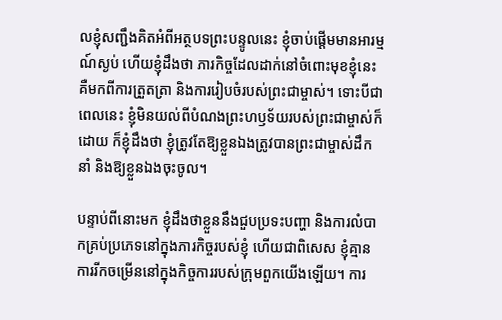លខ្ញុំសញ្ជឹងគិតអំពីអត្ថបទព្រះបន្ទូលនេះ ខ្ញុំចាប់ផ្ដើមមានអារម្មណ៍ស្ងប់ ហើយខ្ញុំដឹងថា ភារកិច្ចដែលដាក់នៅចំពោះមុខខ្ញុំនេះ គឺមកពីការត្រួតត្រា និងការរៀបចំរបស់ព្រះជាម្ចាស់។ ទោះបីជាពេលនេះ ខ្ញុំមិនយល់ពីបំណងព្រះហឫទ័យរបស់ព្រះជាម្ចាស់ក៏ដោយ ក៏ខ្ញុំដឹងថា ខ្ញុំត្រូវតែឱ្យខ្លួនឯងត្រូវបានព្រះជាម្ចាស់ដឹកនាំ និងឱ្យខ្លួនឯងចុះចូល។

បន្ទាប់ពីនោះមក ខ្ញុំដឹងថាខ្លួននឹងជួបប្រទះបញ្ហា និងការលំបាកគ្រប់ប្រភេទនៅក្នុងភារកិច្ចរបស់ខ្ញុំ ហើយជាពិសេស ខ្ញុំគ្មានការរីកចម្រើននៅក្នុងកិច្ចការរបស់ក្រុមពួកយើងឡើយ។ ការ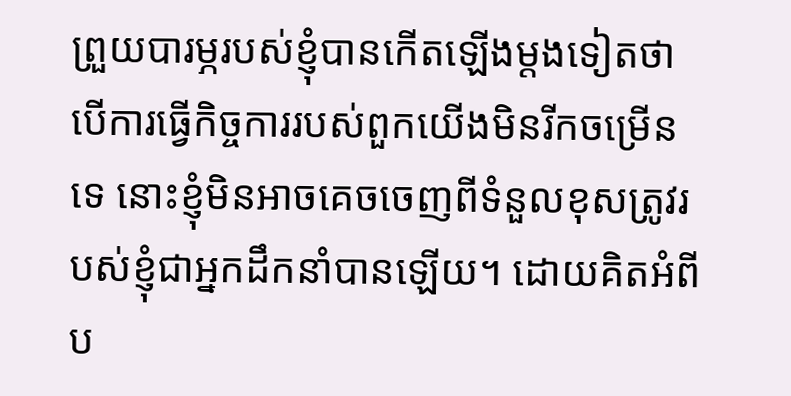ព្រួយបារម្ភរបស់ខ្ញុំបានកើតឡើងម្ដងទៀតថា បើការធ្វើកិច្ចការរបស់ពួកយើងមិនរីកចម្រើនទេ នោះខ្ញុំមិនអាចគេចចេញពីទំនួលខុសត្រូវរបស់ខ្ញុំជាអ្នកដឹកនាំបានឡើយ។ ដោយគិតអំពីប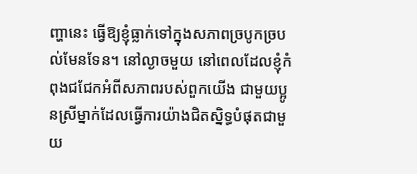ញ្ហានេះ ធ្វើឱ្យខ្ញុំធ្លាក់ទៅក្នុងសភាពច្របូកច្របល់មែនទែន។ នៅល្ងាចមួយ នៅពេលដែលខ្ញុំកំពុងជជែកអំពីសភាពរបស់ពួកយើង ជាមួយប្អូនស្រីម្នាក់ដែលធ្វើការយ៉ាងជិតស្និទ្ធបំផុតជាមួយ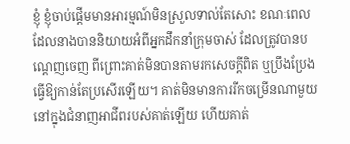ខ្ញុំ ខ្ញុំចាប់ផ្ដើមមានអារម្មណ៍មិនស្រួលទាល់តែសោះ ខណៈពេលដែលនាងបាននិយាយអំពីអ្នកដឹកនាំក្រុមចាស់ ដែលត្រូវបានបណ្ដេញចេញ ពីព្រោះគាត់មិនបានតាមរកសេចក្ដីពិត ឬប្រឹងប្រែងធ្វើឱ្យកាន់តែប្រសើរឡើយ។ គាត់មិនមានការរីកចម្រើនណាមួយនៅក្នុងជំនាញអាជីពរបស់គាត់ឡើយ ហើយគាត់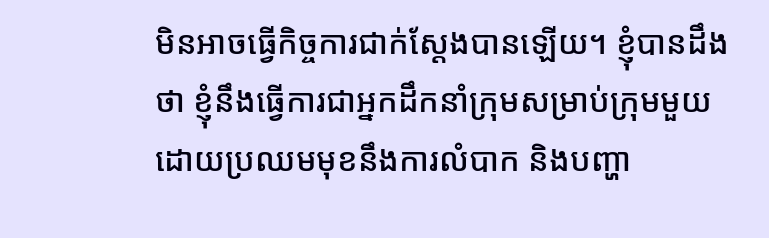មិនអាចធ្វើកិច្ចការជាក់ស្ដែងបានឡើយ។ ខ្ញុំបានដឹងថា ខ្ញុំនឹងធ្វើការជាអ្នកដឹកនាំក្រុមសម្រាប់ក្រុមមួយ ដោយប្រឈមមុខនឹងការលំបាក និងបញ្ហា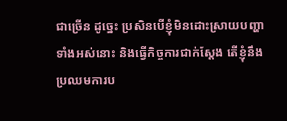ជាច្រើន ដូច្នេះ ប្រសិនបើខ្ញុំមិនដោះស្រាយបញ្ហាទាំងអស់នោះ និងធ្វើកិច្ចការជាក់ស្ដែង តើខ្ញុំនឹងប្រឈមការប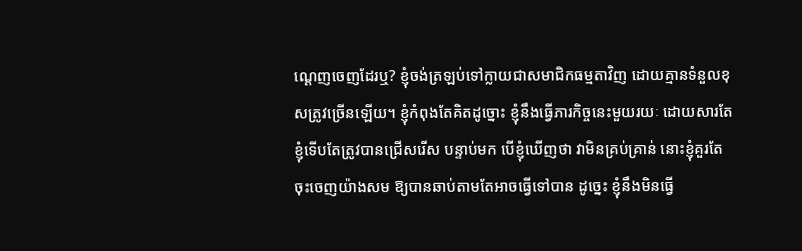ណ្ដេញចេញដែរឬ? ខ្ញុំចង់ត្រឡប់ទៅក្លាយជាសមាជិកធម្មតាវិញ ដោយគ្មានទំនួលខុសត្រូវច្រើនឡើយ។ ខ្ញុំកំពុងតែគិតដូច្នោះ ខ្ញុំនឹងធ្វើភារកិច្ចនេះមួយរយៈ ដោយសារតែខ្ញុំទើបតែត្រូវបានជ្រើសរើស បន្ទាប់មក បើខ្ញុំឃើញថា វាមិនគ្រប់គ្រាន់ នោះខ្ញុំគួរតែចុះចេញយ៉ាងសម ឱ្យបានឆាប់តាមតែអាចធ្វើទៅបាន ដូច្នេះ ខ្ញុំនឹងមិនធ្វើ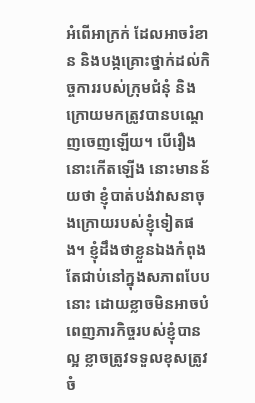អំពើអាក្រក់ ដែលអាចរំខាន និងបង្កគ្រោះថ្នាក់ដល់កិច្ចការរបស់ក្រុមជំនុំ និងក្រោយមកត្រូវបានបណ្ដេញចេញឡើយ។ បើរឿងនោះកើតឡើង នោះមានន័យថា ខ្ញុំបាត់បង់វាសនាចុងក្រោយរបស់ខ្ញុំទៀតផង។ ខ្ញុំដឹងថាខ្លួនឯងកំពុងតែជាប់នៅក្នុងសភាពបែបនោះ ដោយខ្លាចមិនអាចបំពេញភារកិច្ចរបស់ខ្ញុំបានល្អ ខ្លាចត្រូវទទួលខុសត្រូវចំ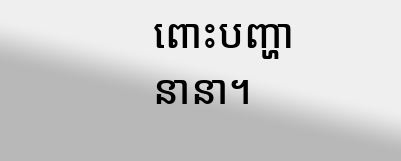ពោះបញ្ហានានា។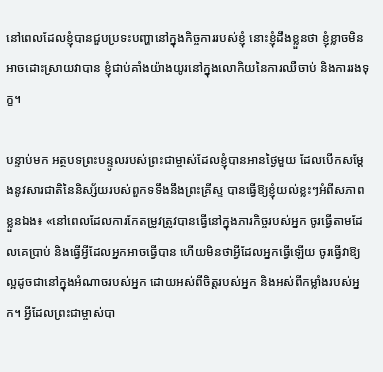នៅពេលដែលខ្ញុំបានជួបប្រទះបញ្ហានៅក្នុងកិច្ចការរបស់ខ្ញុំ នោះខ្ញុំដឹងខ្លួនថា ខ្ញុំខ្លាចមិនអាចដោះស្រាយវាបាន ខ្ញុំជាប់គាំងយ៉ាងយូរនៅក្នុងលោកិយនៃការឈឺចាប់ និងការរងទុក្ខ។

បន្ទាប់មក អត្ថបទព្រះបន្ទូលរបស់ព្រះជាម្ចាស់ដែលខ្ញុំបានអានថ្ងៃមួយ ដែលបើកសម្ដែងនូវសារជាតិនៃនិស្ស័យរបស់ពួកទទឹងនឹងព្រះគ្រីស្ទ បានធ្វើឱ្យខ្ញុំយល់ខ្លះៗអំពីសភាពខ្លួនឯង៖ «នៅពេលដែលការកែតម្រូវត្រូវបានធ្វើនៅក្នុងភារកិច្ចរបស់អ្នក ចូរធ្វើតាមដែលគេប្រាប់ និងធ្វើអ្វីដែលអ្នកអាចធ្វើបាន ហើយមិនថាអ្វីដែលអ្នកធ្វើឡើយ ចូរធ្វើវាឱ្យល្អដូចជានៅក្នុងអំណាចរបស់អ្នក ដោយអស់ពីចិត្តរបស់អ្នក និងអស់ពីកម្លាំងរបស់អ្នក។ អ្វីដែលព្រះជាម្ចាស់បា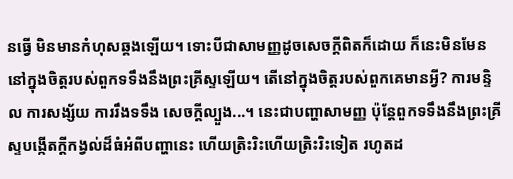នធ្វើ មិនមានកំហុសឆ្គងឡើយ។ ទោះបីជាសាមញ្ញដូចសេចក្ដីពិតក៏ដោយ ក៏នេះមិនមែននៅក្នុងចិត្តរបស់ពួកទទឹងនឹងព្រះគ្រីស្ទឡើយ។ តើនៅក្នុងចិត្តរបស់ពួកគេមានអ្វី? ការមន្ទិល ការសង្ស័យ ការរឹងទទឹង សេចក្ដីល្បួង...។ នេះជាបញ្ហាសាមញ្ញ ប៉ុន្តែពួកទទឹងនឹងព្រះគ្រីស្ទបង្កើតក្ដីកង្វល់ដ៏ធំអំពីបញ្ហានេះ ហើយត្រិះរិះហើយត្រិះរិះទៀត រហូតដ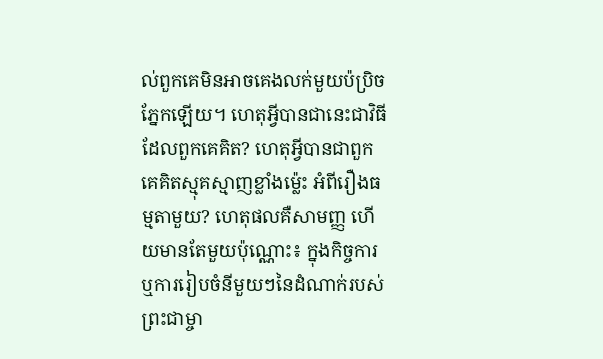ល់ពួកគេមិនអាចគេងលក់មួយប៉ប្រិចភ្នែកឡើយ។ ហេតុអ្វីបានជានេះជាវិធីដែលពួកគេគិត? ហេតុអ្វីបានជាពួកគេគិតស្មុគស្មាញខ្លាំងម៉្លេះ អំពីរឿងធម្មតាមួយ? ហេតុផលគឺសាមញ្ញ ហើយមានតែមួយប៉ុណ្ណោះ៖ ក្នុងកិច្ចការ ឬការរៀបចំនីមួយៗនៃដំណាក់របស់ព្រះជាម្ចា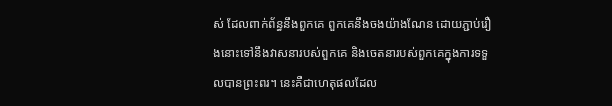ស់ ដែលពាក់ព័ន្ធនឹងពួកគេ ពួកគេនឹងចងយ៉ាងណែន ដោយភ្ជាប់រឿងនោះទៅនឹងវាសនារបស់ពួកគេ និងចេតនារបស់ពួកគេក្នុងការទទួលបានព្រះពរ។ នេះគឺជាហេតុផលដែល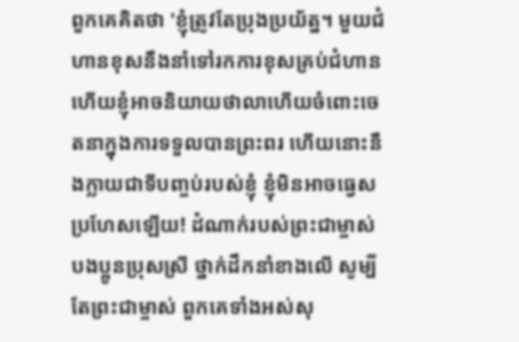ពួកគេគិតថា 'ខ្ញុំត្រូវតែប្រុងប្រយ័ត្ន។ មួយជំហានខុសនឹងនាំទៅរកការខុសគ្រប់ជំហាន ហើយខ្ញុំអាចនិយាយថាលាហើយចំពោះចេតនាក្នុងការទទួលបានព្រះពរ ហើយនោះនឹងក្លាយជាទីបញ្ចប់របស់ខ្ញុំ ខ្ញុំមិនអាចធ្វេសប្រហែសឡើយ! ដំណាក់របស់ព្រះជាម្ចាស់ បងប្អូនប្រុសស្រី ថ្នាក់ដឹកនាំខាងលើ សូម្បីតែព្រះជាម្ចាស់ ពួកគេទាំងអស់សុ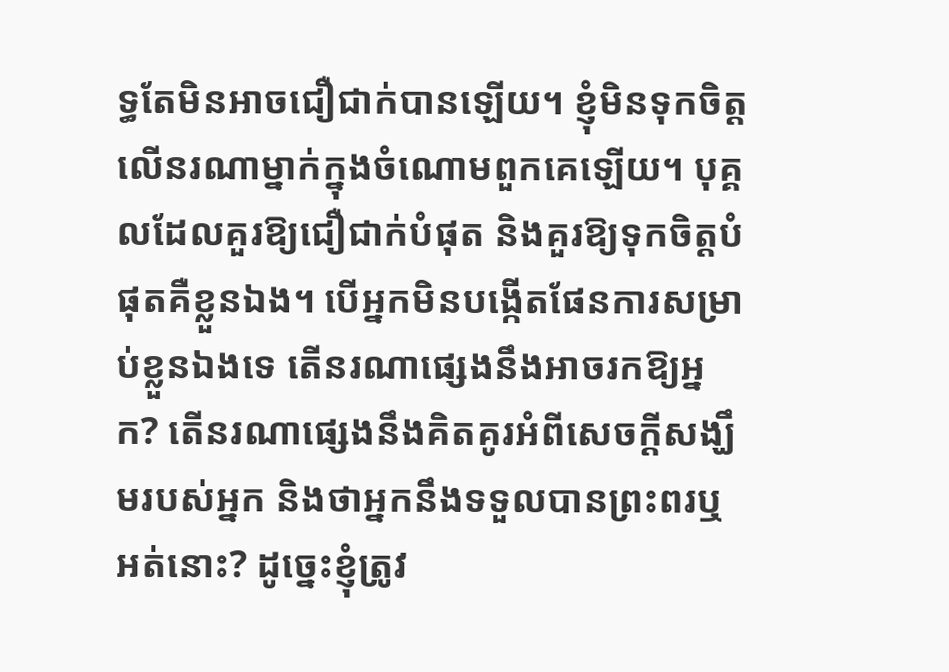ទ្ធតែមិនអាចជឿជាក់បានឡើយ។ ខ្ញុំមិនទុកចិត្តលើនរណាម្នាក់ក្នុងចំណោមពួកគេឡើយ។ បុគ្គលដែលគួរឱ្យជឿជាក់បំផុត និងគួរឱ្យទុកចិត្តបំផុតគឺខ្លួនឯង។ បើអ្នកមិនបង្កើតផែនការសម្រាប់ខ្លួនឯងទេ តើនរណាផ្សេងនឹងអាចរកឱ្យអ្នក? តើនរណាផ្សេងនឹងគិតគូរអំពីសេចក្ដីសង្ឃឹមរបស់អ្នក និងថាអ្នកនឹងទទួលបានព្រះពរឬអត់នោះ? ដូច្នេះខ្ញុំត្រូវ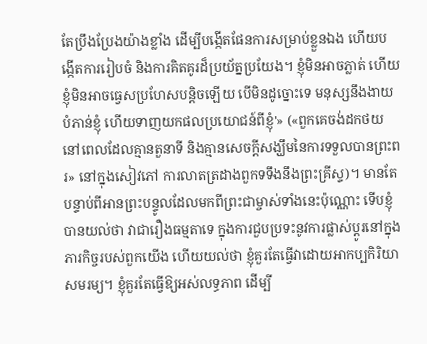តែប្រឹងប្រែងយ៉ាងខ្លាំង ដើម្បីបង្កើតផែនការសម្រាប់ខ្លួនឯង ហើយបង្កើតការរៀបចំ និងការគិតគូរដ៏ប្រយ័ត្នប្រយែង។ ខ្ញុំមិនអាចភ្លាត់ ហើយខ្ញុំមិនអាចធ្វេសប្រហែសបន្តិចឡើយ បើមិនដូច្នោះទេ មនុស្សនឹងងាយបំភាន់ខ្ញុំ ហើយទាញយកផលប្រយោជន៍ពីខ្ញុំ'» («ពួកគេចង់ដកថយ នៅពេលដែលគ្មានតួនាទី និងគ្មានសេចក្ដីសង្ឃឹមនៃការទទួលបានព្រះពរ» នៅក្នុងសៀវភៅ ការលាតត្រដាងពួកទទឹងនឹងព្រះគ្រីស្ទ)។ មានតែបន្ទាប់ពីអានព្រះបន្ទូលដែលមកពីព្រះជាម្ចាស់ទាំងនេះប៉ុណ្ណោះ ទើបខ្ញុំបានយល់ថា វាជារឿងធម្មតាទេ ក្នុងការជួបប្រទះនូវការផ្លាស់ប្ដូរនៅក្នុងភារកិច្ចរបស់ពួកយើង ហើយយល់ថា ខ្ញុំគួរតែធ្វើវាដោយអាកប្បកិរិយាសមរម្យ។ ខ្ញុំគួរតែធ្វើឱ្យអស់លទ្ធភាព ដើម្បី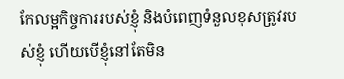កែលម្អកិច្ចការរបស់ខ្ញុំ និងបំពេញទំនួលខុសត្រូវរបស់ខ្ញុំ ហើយបើខ្ញុំនៅតែមិន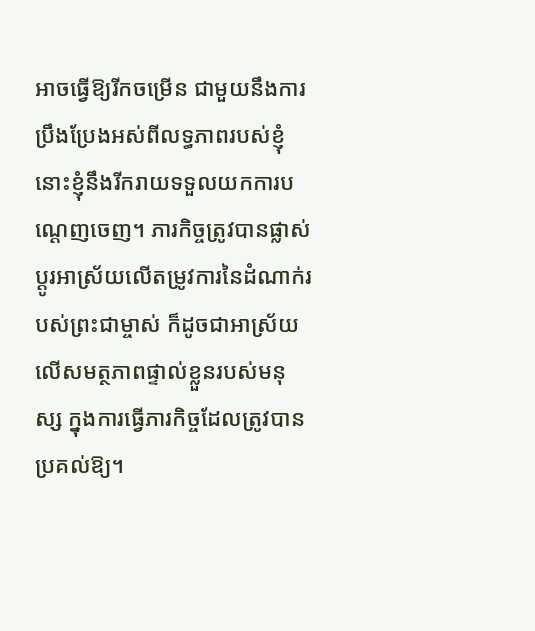អាចធ្វើឱ្យរីកចម្រើន ជាមួយនឹងការប្រឹងប្រែងអស់ពីលទ្ធភាពរបស់ខ្ញុំ នោះខ្ញុំនឹងរីករាយទទួលយកការបណ្ដេញចេញ។ ភារកិច្ចត្រូវបានផ្លាស់ប្ដូរអាស្រ័យលើតម្រូវការនៃដំណាក់របស់ព្រះជាម្ចាស់ ក៏ដូចជាអាស្រ័យលើសមត្ថភាពផ្ទាល់ខ្លួនរបស់មនុស្ស ក្នុងការធ្វើភារកិច្ចដែលត្រូវបានប្រគល់ឱ្យ។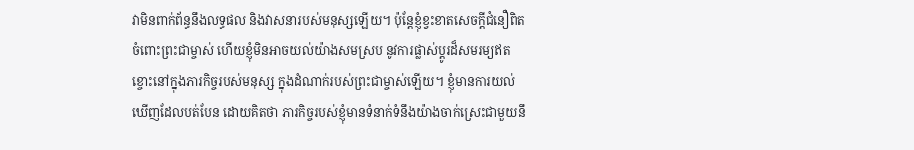វាមិនពាក់ព័ន្ធនឹងលទ្ធផល និងវាសនារបស់មនុស្សឡើយ។ ប៉ុន្តែខ្ញុំខ្វះខាតសេចក្ដីជំនឿពិតចំពោះព្រះជាម្ចាស់ ហើយខ្ញុំមិនអាចយល់យ៉ាងសមស្រប នូវការផ្លាស់ប្ដូរដ៏សមរម្យឥតខ្ចោះនៅក្នុងភារកិច្ចរបស់មនុស្ស ក្នុងដំណាក់របស់ព្រះជាម្ចាស់ឡើយ។ ខ្ញុំមានការយល់ឃើញដែលបត់បែន ដោយគិតថា ភារកិច្ចរបស់ខ្ញុំមានទំនាក់ទំនឹងយ៉ាងចាក់ស្រេះជាមួយនឹ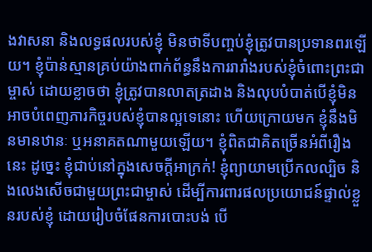ងវាសនា និងលទ្ធផលរបស់ខ្ញុំ មិនថាទីបញ្ចប់ខ្ញុំត្រូវបានប្រទានពរឡើយ។ ខ្ញុំប៉ាន់ស្មានគ្រប់យ៉ាងពាក់ព័ន្ធនឹងការរារាំងរបស់ខ្ញុំចំពោះព្រះជាម្ចាស់ ដោយខ្លាចថា ខ្ញុំត្រូវបានលាតត្រដាង និងលុបបំបាត់បើខ្ញុំមិនអាចបំពេញភារកិច្ចរបស់ខ្ញុំបានល្អទេនោះ ហើយក្រោយមក ខ្ញុំនឹងមិនមានឋានៈ ឬអនាគតណាមួយឡើយ។ ខ្ញុំពិតជាគិតច្រើនអំពីរឿងនេះ ដូច្នេះ ខ្ញុំជាប់នៅក្នុងសេចក្ដីអាក្រក់! ខ្ញុំព្យាយាមប្រើកលល្បិច និងលេងសើចជាមួយព្រះជាម្ចាស់ ដើម្បីការពារផលប្រយោជន៍ផ្ទាល់ខ្លួនរបស់ខ្ញុំ ដោយរៀបចំផែនការបោះបង់ បើ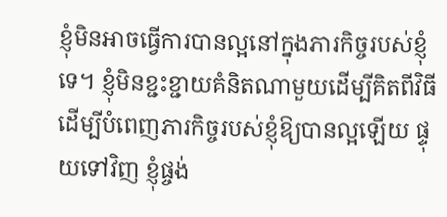ខ្ញុំមិនអាចធ្វើការបានល្អនៅក្នុងភារកិច្ចរបស់ខ្ញុំទេ។ ខ្ញុំមិនខ្ជះខ្ជាយគំនិតណាមួយដើម្បីគិតពីវិធីដើម្បីបំពេញភារកិច្ចរបស់ខ្ញុំឱ្យបានល្អឡើយ ផ្ទុយទៅវិញ ខ្ញុំផ្ចង់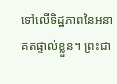ទៅលើទិដ្ឋភាពនៃអនាគតផ្ទាល់ខ្លួន។ ព្រះជា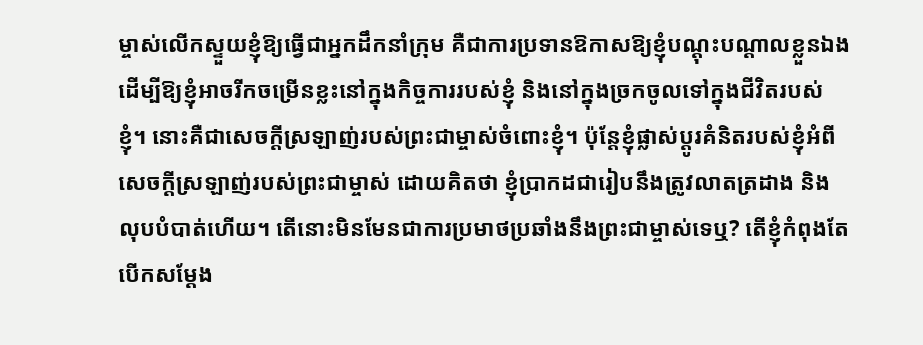ម្ចាស់លើកស្ទួយខ្ញុំឱ្យធ្វើជាអ្នកដឹកនាំក្រុម គឺជាការប្រទានឱកាសឱ្យខ្ញុំបណ្ដុះបណ្ដាលខ្លួនឯង ដើម្បីឱ្យខ្ញុំអាចរីកចម្រើនខ្លះនៅក្នុងកិច្ចការរបស់ខ្ញុំ និងនៅក្នុងច្រកចូលទៅក្នុងជីវិតរបស់ខ្ញុំ។ នោះគឺជាសេចក្ដីស្រឡាញ់របស់ព្រះជាម្ចាស់ចំពោះខ្ញុំ។ ប៉ុន្តែខ្ញុំផ្លាស់ប្ដូរគំនិតរបស់ខ្ញុំអំពីសេចក្ដីស្រឡាញ់របស់ព្រះជាម្ចាស់ ដោយគិតថា ខ្ញុំប្រាកដជារៀបនឹងត្រូវលាតត្រដាង និងលុបបំបាត់ហើយ។ តើនោះមិនមែនជាការប្រមាថប្រឆាំងនឹងព្រះជាម្ចាស់ទេឬ? តើខ្ញុំកំពុងតែបើកសម្ដែង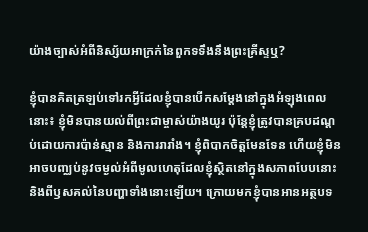យ៉ាងច្បាស់អំពីនិស្ស័យអាក្រក់នៃពួកទទឹងនឹងព្រះគ្រីស្ទឬ?

ខ្ញុំបានគិតត្រឡប់ទៅរកអ្វីដែលខ្ញុំបានបើកសម្ដែងនៅក្នុងអំឡុងពេលនោះ៖ ខ្ញុំមិនបានយល់ពីព្រះជាម្ចាស់យ៉ាងយូរ ប៉ុន្តែខ្ញុំត្រូវបានគ្របដណ្ដប់ដោយការប៉ាន់ស្មាន និងការរារាំង។ ខ្ញុំពិបាកចិត្តមែនទែន ហើយខ្ញុំមិនអាចបញ្ឈប់នូវចម្ងល់អំពីមូលហេតុដែលខ្ញុំស្ថិតនៅក្នុងសភាពបែបនោះ និងពីឫសគល់នៃបញ្ហាទាំងនោះឡើយ។ ក្រោយមកខ្ញុំបានអានអត្ថបទ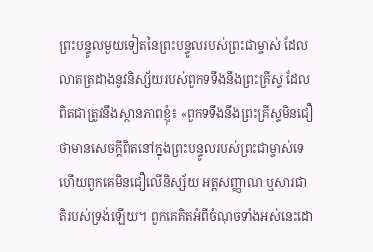ព្រះបន្ទូលមួយទៀតនៃព្រះបន្ទូលរបស់ព្រះជាម្ចាស់ ដែលលាតត្រដាងនូវនិស្ស័យរបស់ពួកទទឹងនឹងព្រះគ្រីស្ទ ដែលពិតជាត្រូវនឹងស្ថានភាពខ្ញុំ៖ «ពួកទទឹងនឹងព្រះគ្រីស្ទមិនជឿថាមានសេចក្ដីពិតនៅក្នុងព្រះបន្ទូលរបស់ព្រះជាម្ចាស់ទេ ហើយពួកគេមិនជឿលើនិស្ស័យ អត្តសញ្ញាណ ឬសារជាតិរបស់ទ្រង់ឡើយ។ ពួកគេគិតអំពីចំណុចទាំងអស់នេះដោ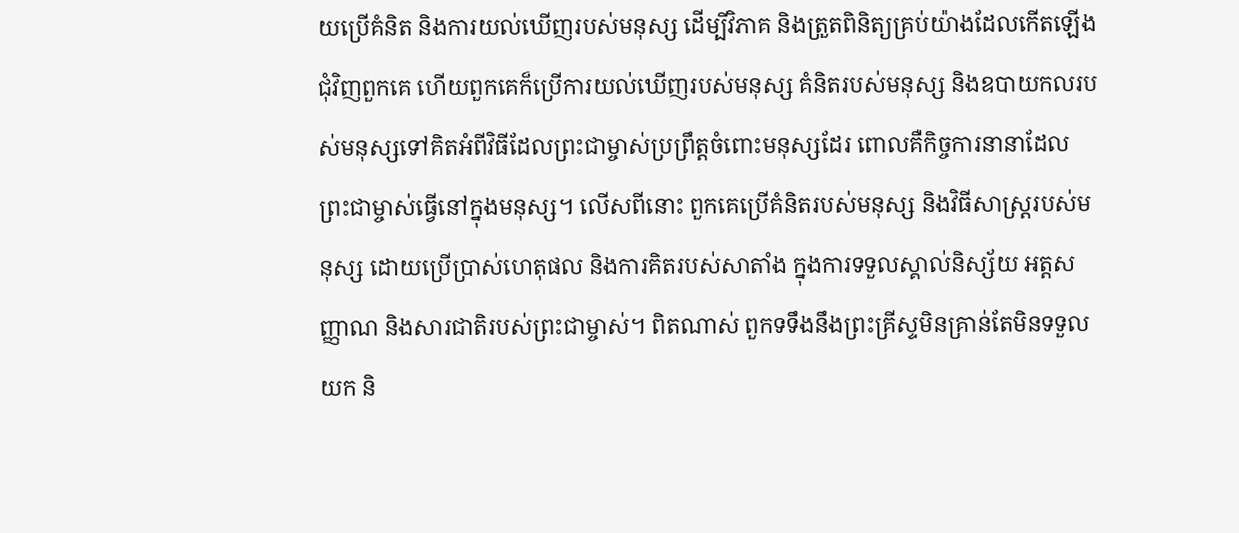យប្រើគំនិត និងការយល់ឃើញរបស់មនុស្ស ដើម្បីវិភាគ និងត្រួតពិនិត្យគ្រប់យ៉ាងដែលកើតឡើងជុំវិញពួកគេ ហើយពួកគេក៏ប្រើការយល់ឃើញរបស់មនុស្ស គំនិតរបស់មនុស្ស និងឧបាយកលរបស់មនុស្សទៅគិតអំពីវិធីដែលព្រះជាម្ចាស់ប្រព្រឹត្តចំពោះមនុស្សដែរ ពោលគឺកិច្ចការនានាដែលព្រះជាម្ចាស់ធ្វើនៅក្នុងមនុស្ស។ លើសពីនោះ ពួកគេប្រើគំនិតរបស់មនុស្ស និងវិធីសាស្ត្ររបស់មនុស្ស ដោយប្រើប្រាស់ហេតុផល និងការគិតរបស់សាតាំង ក្នុងការទទួលស្គាល់និស្ស័យ អត្តសញ្ញាណ និងសារជាតិរបស់ព្រះជាម្ចាស់។ ពិតណាស់ ពួកទទឹងនឹងព្រះគ្រីស្ទមិនគ្រាន់តែមិនទទួលយក និ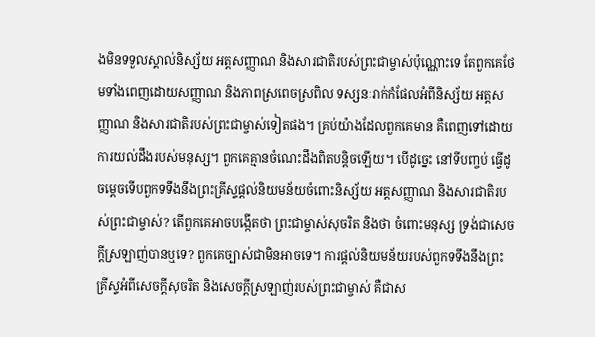ងមិនទទួលស្គាល់និស្ស័យ អត្តសញ្ញាណ និងសារជាតិរបស់ព្រះជាម្ចាស់ប៉ុណ្ណោះទេ តែពួកគេថែមទាំងពេញដោយសញ្ញាណ និងភាពស្រពេចស្រពិល ទស្សនៈរាក់កំផែលអំពីនិស្ស័យ អត្តសញ្ញាណ និងសារជាតិរបស់ព្រះជាម្ចាស់ទៀតផង។ គ្រប់យ៉ាងដែលពួកគេមាន គឺពេញទៅដោយការយល់ដឹងរបស់មនុស្ស។ ពួកគេគ្មានចំណេះដឹងពិតបន្តិចឡើយ។ បើដូច្នេះ នៅទីបញ្ចប់ ធ្វើដូចម្ដេចទើបពួកទទឹងនឹងព្រះគ្រីស្ទផ្ដល់និយមន័យចំពោះនិស្ស័យ អត្តសញ្ញាណ និងសារជាតិរបស់ព្រះជាម្ចាស់? តើពួកគេអាចបង្កើតថា ព្រះជាម្ចាស់សុចរិត និងថា ចំពោះមនុស្ស ទ្រង់ជាសេចក្ដីស្រឡាញ់បានឬទេ? ពួកគេច្បាស់ជាមិនអាចទេ។ ការផ្ដល់និយមន័យរបស់ពួកទទឹងនឹងព្រះគ្រីស្ទអំពីសេចក្ដីសុចរិត និងសេចក្ដីស្រឡាញ់របស់ព្រះជាម្ចាស់ គឺជាស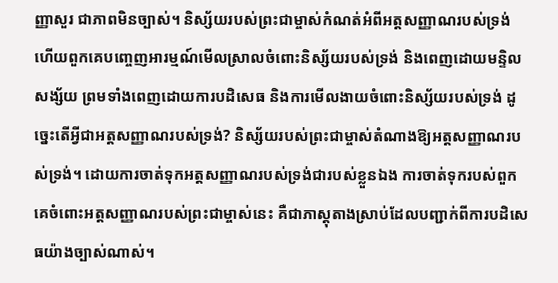ញ្ញាសួរ ជាភាពមិនច្បាស់។ និស្ស័យរបស់ព្រះជាម្ចាស់កំណត់អំពីអត្តសញ្ញាណរបស់ទ្រង់ ហើយពួកគេបញ្ចេញអារម្មណ៍មើលស្រាលចំពោះនិស្ស័យរបស់ទ្រង់ និងពេញដោយមន្ទិលសង្ស័យ ព្រមទាំងពេញដោយការបដិសេធ និងការមើលងាយចំពោះនិស្ស័យរបស់ទ្រង់ ដូច្នេះតើអ្វីជាអត្តសញ្ញាណរបស់ទ្រង់? និស្ស័យរបស់ព្រះជាម្ចាស់តំណាងឱ្យអត្តសញ្ញាណរបស់ទ្រង់។ ដោយការចាត់ទុកអត្តសញ្ញាណរបស់ទ្រង់ជារបស់ខ្លួនឯង ការចាត់ទុករបស់ពួកគេចំពោះអត្តសញ្ញាណរបស់ព្រះជាម្ចាស់នេះ គឺជាភាស្ដុតាងស្រាប់ដែលបញ្ជាក់ពីការបដិសេធយ៉ាងច្បាស់ណាស់។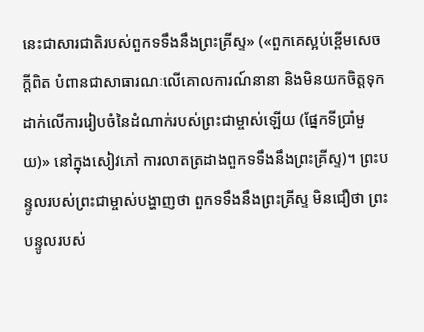នេះជាសារជាតិរបស់ពួកទទឹងនឹងព្រះគ្រីស្ទ» («ពួកគេស្អប់ខ្ពើមសេចក្ដីពិត បំពានជាសាធារណៈលើគោលការណ៍នានា និងមិនយកចិត្តទុកដាក់លើការរៀបចំនៃដំណាក់របស់ព្រះជាម្ចាស់ឡើយ (ផ្នែកទីប្រាំមួយ)» នៅក្នុងសៀវភៅ ការលាតត្រដាងពួកទទឹងនឹងព្រះគ្រីស្ទ)។ ព្រះបន្ទូលរបស់ព្រះជាម្ចាស់បង្ហាញថា ពួកទទឹងនឹងព្រះគ្រីស្ទ មិនជឿថា ព្រះបន្ទូលរបស់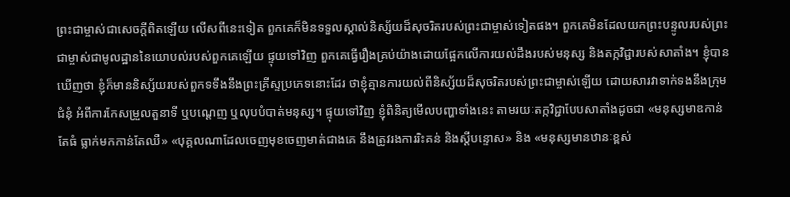ព្រះជាម្ចាស់ជាសេចក្ដីពិតឡើយ លើសពីនេះទៀត ពួកគេក៏មិនទទួលស្គាល់និស្ស័យដ៏សុចរិតរបស់ព្រះជាម្ចាស់ទៀតផង។ ពួកគេមិនដែលយកព្រះបន្ទូលរបស់ព្រះជាម្ចាស់ជាមូលដ្ឋាននៃយោបល់របស់ពួកគេឡើយ ផ្ទុយទៅវិញ ពួកគេធ្វើរឿងគ្រប់យ៉ាងដោយផ្អែកលើការយល់ដឹងរបស់មនុស្ស និងតក្កវិជ្ជារបស់សាតាំង។ ខ្ញុំបានឃើញថា ខ្ញុំក៏មាននិស្ស័យរបស់ពួកទទឹងនឹងព្រះគ្រីស្ទប្រភេទនោះដែរ ថាខ្ញុំគ្មានការយល់ពីនិស្ស័យដ៏សុចរិតរបស់ព្រះជាម្ចាស់ឡើយ ដោយសារវាទាក់ទងនឹងក្រុមជំនុំ អំពីការកែសម្រួលតួនាទី ឬបណ្ដេញ ឬលុបបំបាត់មនុស្ស។ ផ្ទុយទៅវិញ ខ្ញុំពិនិត្យមើលបញ្ហាទាំងនេះ តាមរយៈតក្កវិជ្ជាបែបសាតាំងដូចជា «មនុស្សមាឌកាន់តែធំ ធ្លាក់មកកាន់តែឈឺ» «បុគ្គលណាដែលចេញមុខចេញមាត់ជាងគេ នឹងត្រូវរងការរិះគន់ និងស្ដីបន្ទោស» និង «មនុស្សមានឋានៈខ្ពស់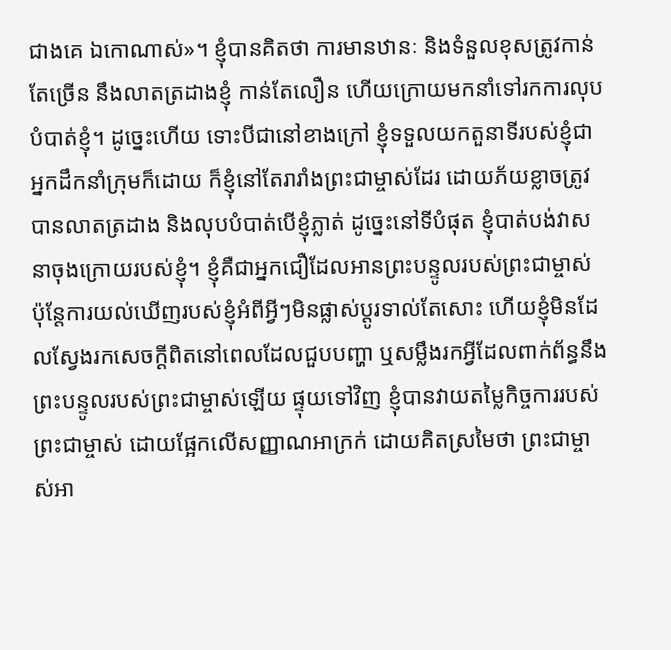ជាងគេ ឯកោណាស់»។ ខ្ញុំបានគិតថា ការមានឋានៈ និងទំនួលខុសត្រូវកាន់តែច្រើន នឹងលាតត្រដាងខ្ញុំ កាន់តែលឿន ហើយក្រោយមកនាំទៅរកការលុបបំបាត់ខ្ញុំ។ ដូច្នេះហើយ ទោះបីជានៅខាងក្រៅ ខ្ញុំទទួលយកតួនាទីរបស់ខ្ញុំជាអ្នកដឹកនាំក្រុមក៏ដោយ ក៏ខ្ញុំនៅតែរារាំងព្រះជាម្ចាស់ដែរ ដោយភ័យខ្លាចត្រូវបានលាតត្រដាង និងលុបបំបាត់បើខ្ញុំភ្លាត់ ដូច្នេះនៅទីបំផុត ខ្ញុំបាត់បង់វាសនាចុងក្រោយរបស់ខ្ញុំ។ ខ្ញុំគឺជាអ្នកជឿដែលអានព្រះបន្ទូលរបស់ព្រះជាម្ចាស់ ប៉ុន្តែការយល់ឃើញរបស់ខ្ញុំអំពីអ្វីៗមិនផ្លាស់ប្ដូរទាល់តែសោះ ហើយខ្ញុំមិនដែលស្វែងរកសេចក្ដីពិតនៅពេលដែលជួបបញ្ហា ឬសម្លឹងរកអ្វីដែលពាក់ព័ន្ធនឹងព្រះបន្ទូលរបស់ព្រះជាម្ចាស់ឡើយ ផ្ទុយទៅវិញ ខ្ញុំបានវាយតម្លៃកិច្ចការរបស់ព្រះជាម្ចាស់ ដោយផ្អែកលើសញ្ញាណអាក្រក់ ដោយគិតស្រមៃថា ព្រះជាម្ចាស់អា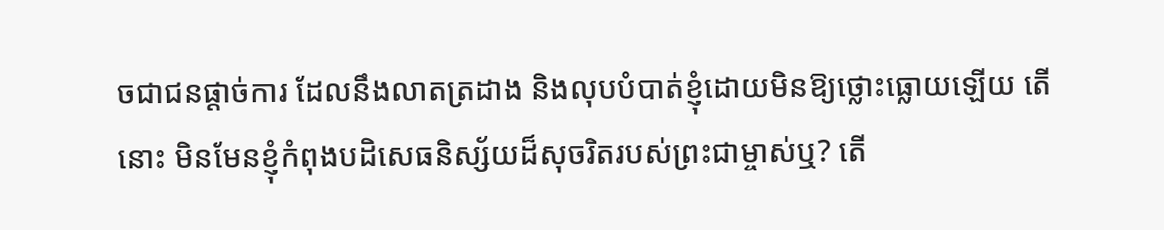ចជាជនផ្ដាច់ការ ដែលនឹងលាតត្រដាង និងលុបបំបាត់ខ្ញុំដោយមិនឱ្យថ្លោះធ្លោយឡើយ តើនោះ មិនមែនខ្ញុំកំពុងបដិសេធនិស្ស័យដ៏សុចរិតរបស់ព្រះជាម្ចាស់ឬ? តើ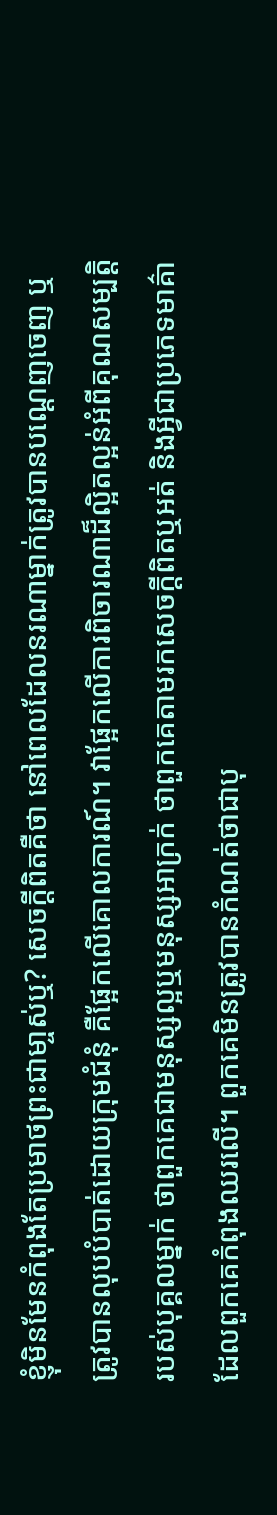ខ្ញុំមិនមែនកំពុងតែប្រមាថព្រះជាមា្ចស់ឬ? សេចក្ដីពិតគឺថា នៅពេលដែលនរណាម្នាក់ត្រូវបានបណ្ដេញចេញ ឬត្រូវបានលុបបំបាត់ដោយក្រុមជំនុំ គឺផ្អែកលើគោលការណ៍។ វាផ្អែកលើការពិចារណាដ៏ល្អិតល្អន់អំពីគុណសម្បត្តិរបស់បុគ្គលម្នាក់ ថាពួកគេជាមនុស្សល្អឬមនុស្សអាក្រក់ ថាពួកគេតាមរកសេចក្ដីពិតឬអត់ និងអ្វីជាប្រភេទមាគ៌ាដែលពួកគេកំពុងឈរលើ។ ពួកគេមិនត្រូវបានកំណត់ថាជាបុ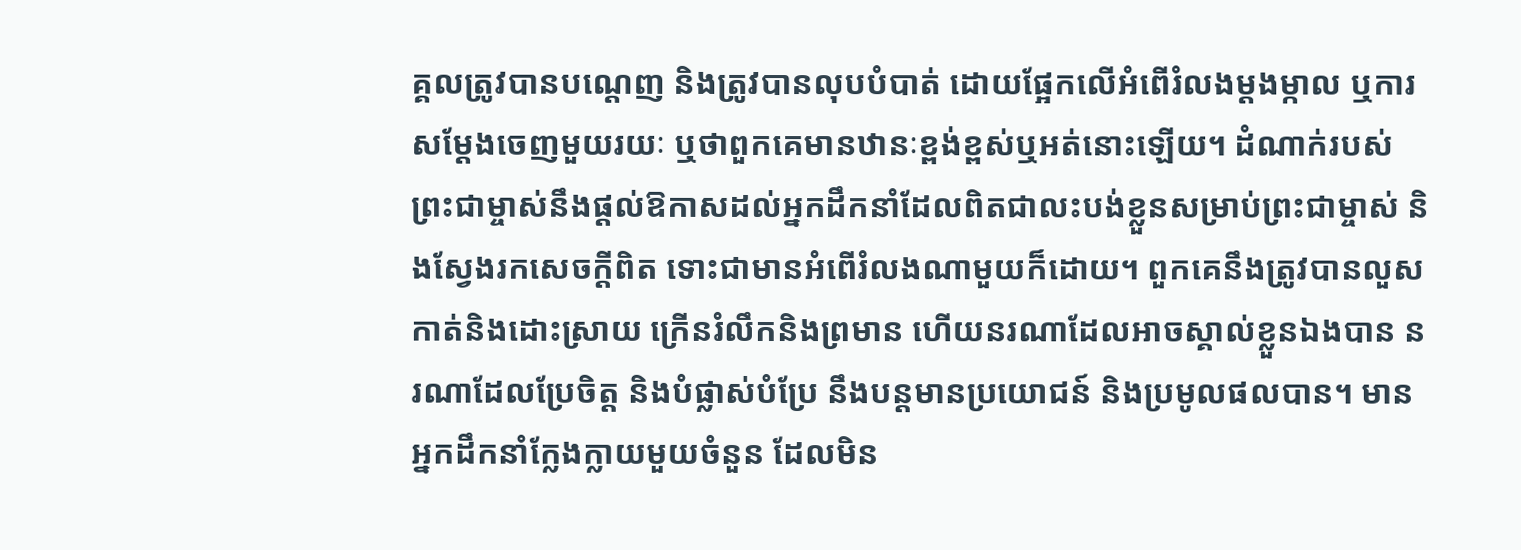គ្គលត្រូវបានបណ្ដេញ និងត្រូវបានលុបបំបាត់ ដោយផ្អែកលើអំពើរំលងម្ដងម្កាល ឬការសម្ដែងចេញមួយរយៈ ឬថាពួកគេមានឋានៈខ្ពង់ខ្ពស់ឬអត់នោះឡើយ។ ដំណាក់របស់ព្រះជាម្ចាស់នឹងផ្ដល់ឱកាសដល់អ្នកដឹកនាំដែលពិតជាលះបង់ខ្លួនសម្រាប់ព្រះជាម្ចាស់ និងស្វែងរកសេចក្ដីពិត ទោះជាមានអំពើរំលងណាមួយក៏ដោយ។ ពួកគេនឹងត្រូវបានលួសកាត់និងដោះស្រាយ ក្រើនរំលឹកនិងព្រមាន ហើយនរណាដែលអាចស្គាល់ខ្លួនឯងបាន នរណាដែលប្រែចិត្ត និងបំផ្លាស់បំប្រែ នឹងបន្តមានប្រយោជន៍ និងប្រមូលផលបាន។ មានអ្នកដឹកនាំក្លែងក្លាយមួយចំនួន ដែលមិន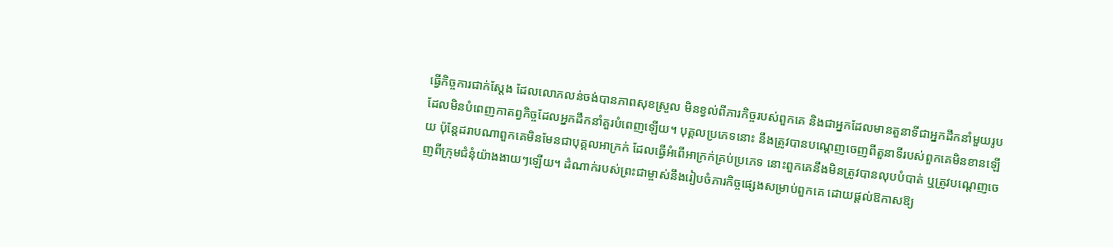ធ្វើកិច្ចការជាក់ស្ដែង ដែលលោភលន់ចង់បានភាពសុខស្រួល មិនខ្វល់ពីភារកិច្ចរបស់ពួកគេ និងជាអ្នកដែលមានតួនាទីជាអ្នកដឹកនាំមួយរូបដែលមិនបំពេញកាតព្វកិច្ចដែលអ្នកដឹកនាំគួរបំពេញឡើយ។ បុគ្គលប្រភេទនោះ នឹងត្រូវបានបណ្ដេញចេញពីតួនាទីរបស់ពួកគេមិនខានឡើយ ប៉ុន្តែដរាបណាពួកគេមិនមែនជាបុគ្គលអាក្រក់ ដែលធ្វើអំពើអាក្រក់គ្រប់ប្រភេទ នោះពួកគេនឹងមិនត្រូវបានលុបបំបាត់ ឬត្រូវបណ្ដេញចេញពីក្រុមជំនុំយ៉ាងងាយៗឡើយ។ ដំណាក់របស់ព្រះជាម្ចាស់នឹងរៀបចំភារកិច្ចផ្សេងសម្រាប់ពួកគេ ដោយផ្ដល់ឱកាសឱ្យ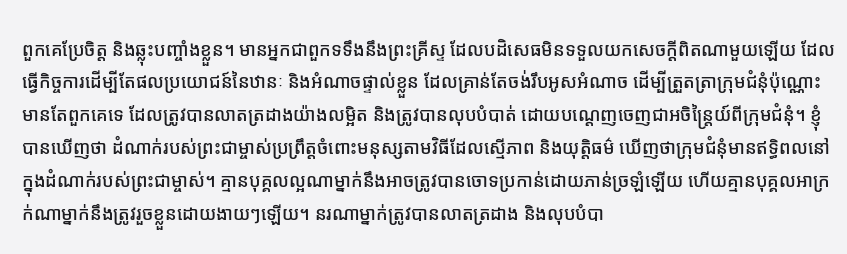ពួកគេប្រែចិត្ត និងឆ្លុះបញ្ចាំងខ្លួន។ មានអ្នកជាពួកទទឹងនឹងព្រះគ្រីស្ទ ដែលបដិសេធមិនទទួលយកសេចក្ដីពិតណាមួយឡើយ ដែលធ្វើកិច្ចការដើម្បីតែផលប្រយោជន៍នៃឋានៈ និងអំណាចផ្ទាល់ខ្លួន ដែលគ្រាន់តែចង់រឹបអូសអំណាច ដើម្បីត្រួតត្រាក្រុមជំនុំប៉ុណ្ណោះ មានតែពួកគេទេ ដែលត្រូវបានលាតត្រដាងយ៉ាងលម្អិត និងត្រូវបានលុបបំបាត់ ដោយបណ្ដេញចេញជាអចិន្ត្រៃយ៍ពីក្រុមជំនុំ។ ខ្ញុំបានឃើញថា ដំណាក់របស់ព្រះជាម្ចាស់ប្រព្រឹត្តចំពោះមនុស្សតាមវិធីដែលស្មើភាព និងយុត្តិធម៌ ឃើញថាក្រុមជំនុំមានឥទ្ធិពលនៅក្នុងដំណាក់របស់ព្រះជាម្ចាស់។ គ្មានបុគ្គលល្អណាម្នាក់នឹងអាចត្រូវបានចោទប្រកាន់ដោយភាន់ច្រឡំឡើយ ហើយគ្មានបុគ្គលអាក្រក់ណាម្នាក់នឹងត្រូវរួចខ្លួនដោយងាយៗឡើយ។ នរណាម្នាក់ត្រូវបានលាតត្រដាង និងលុបបំបា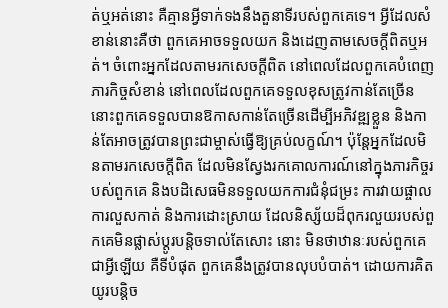ត់ឬអត់នោះ គឺគ្មានអ្វីទាក់ទងនឹងតួនាទីរបស់ពួកគេទេ។ អ្វីដែលសំខាន់នោះគឺថា ពួកគេអាចទទួលយក និងដេញតាមសេចក្ដីពិតឬអត់។ ចំពោះអ្នកដែលតាមរកសេចក្ដីពិត នៅពេលដែលពួកគេបំពេញភារកិច្ចសំខាន់ នៅពេលដែលពួកគេទទួលខុសត្រូវកាន់តែច្រើន នោះពួកគេទទួលបានឱកាសកាន់តែច្រើនដើម្បីអភិវឌ្ឍខ្លួន និងកាន់តែអាចត្រូវបានព្រះជាម្ចាស់ធ្វើឱ្យគ្រប់លក្ខណ៍។ ប៉ុន្តែអ្នកដែលមិនតាមរកសេចក្ដីពិត ដែលមិនស្វែងរកគោលការណ៍នៅក្នុងភារកិច្ចរបស់ពួកគេ និងបដិសេធមិនទទួលយកការជំនុំជម្រះ ការវាយផ្ចាល ការលួសកាត់ និងការដោះស្រាយ ដែលនិស្ស័យដ៏ពុករលួយរបស់ពួកគេមិនផ្លាស់ប្ដូរបន្តិចទាល់តែសោះ នោះ មិនថាឋានៈរបស់ពួកគេជាអ្វីឡើយ គឺទីបំផុត ពួកគេនឹងត្រូវបានលុបបំបាត់។ ដោយការគិតយូរបន្តិច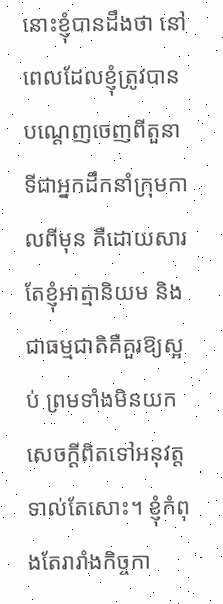នោះខ្ញុំបានដឹងថា នៅពេលដែលខ្ញុំត្រូវបានបណ្ដេញចេញពីតួនាទីជាអ្នកដឹកនាំក្រុមកាលពីមុន គឺដោយសារតែខ្ញុំអាត្មានិយម និងជាធម្មជាតិគឺគួរឱ្យស្អប់ ព្រមទាំងមិនយកសេចក្ដីពិតទៅអនុវត្តទាល់តែសោះ។ ខ្ញុំកំពុងតែរារាំងកិច្ចកា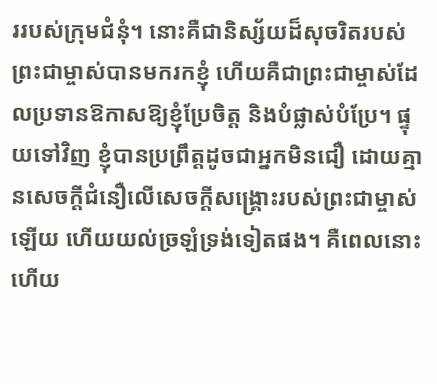ររបស់ក្រុមជំនុំ។ នោះគឺជានិស្ស័យដ៏សុចរិតរបស់ព្រះជាម្ចាស់បានមករកខ្ញុំ ហើយគឺជាព្រះជាម្ចាស់ដែលប្រទានឱកាសឱ្យខ្ញុំប្រែចិត្ត និងបំផ្លាស់បំប្រែ។ ផ្ទុយទៅវិញ ខ្ញុំបានប្រព្រឹត្តដូចជាអ្នកមិនជឿ ដោយគ្មានសេចក្ដីជំនឿលើសេចក្ដីសង្គ្រោះរបស់ព្រះជាម្ចាស់ឡើយ ហើយយល់ច្រឡំទ្រង់ទៀតផង។ គឺពេលនោះហើយ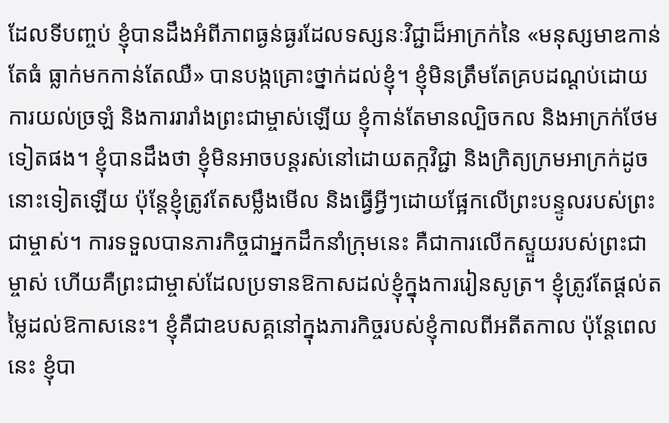ដែលទីបញ្ចប់ ខ្ញុំបានដឹងអំពីភាពធ្ងន់ធ្ងរដែលទស្សនៈវិជ្ជាដ៏អាក្រក់នៃ «មនុស្សមាឌកាន់តែធំ ធ្លាក់មកកាន់តែឈឺ» បានបង្កគ្រោះថ្នាក់ដល់ខ្ញុំ។ ខ្ញុំមិនត្រឹមតែគ្របដណ្ដប់ដោយការយល់ច្រឡំ និងការរារាំងព្រះជាម្ចាស់ឡើយ ខ្ញុំកាន់តែមានល្បិចកល និងអាក្រក់ថែមទៀតផង។ ខ្ញុំបានដឹងថា ខ្ញុំមិនអាចបន្តរស់នៅដោយតក្កវិជ្ជា និងក្រិត្យក្រមអាក្រក់ដូចនោះទៀតឡើយ ប៉ុន្តែខ្ញុំត្រូវតែសម្លឹងមើល និងធ្វើអ្វីៗដោយផ្អែកលើព្រះបន្ទូលរបស់ព្រះជាម្ចាស់។ ការទទួលបានភារកិច្ចជាអ្នកដឹកនាំក្រុមនេះ គឺជាការលើកស្ទួយរបស់ព្រះជាម្ចាស់ ហើយគឺព្រះជាម្ចាស់ដែលប្រទានឱកាសដល់ខ្ញុំក្នុងការរៀនសូត្រ។ ខ្ញុំត្រូវតែផ្ដល់តម្លៃដល់ឱកាសនេះ។ ខ្ញុំគឺជាឧបសគ្គនៅក្នុងភារកិច្ចរបស់ខ្ញុំកាលពីអតីតកាល ប៉ុន្តែពេលនេះ ខ្ញុំបា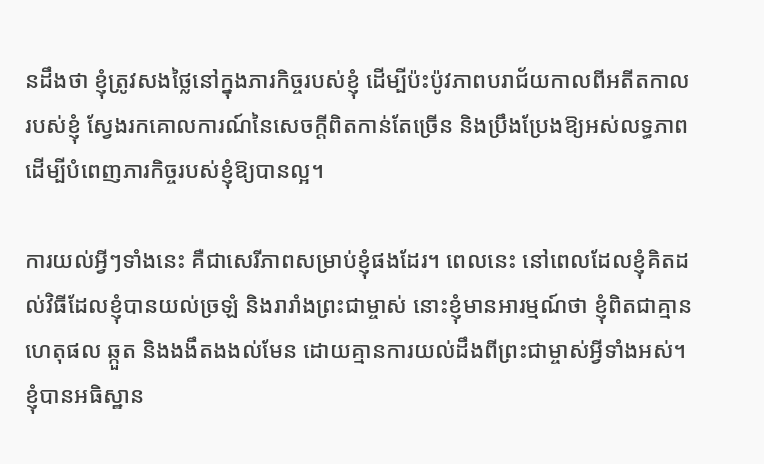នដឹងថា ខ្ញុំត្រូវសងថ្លៃនៅក្នុងភារកិច្ចរបស់ខ្ញុំ ដើម្បីប៉ះប៉ូវភាពបរាជ័យកាលពីអតីតកាលរបស់ខ្ញុំ ស្វែងរកគោលការណ៍នៃសេចក្ដីពិតកាន់តែច្រើន និងប្រឹងប្រែងឱ្យអស់លទ្ធភាព ដើម្បីបំពេញភារកិច្ចរបស់ខ្ញុំឱ្យបានល្អ។

ការយល់អ្វីៗទាំងនេះ គឺជាសេរីភាពសម្រាប់ខ្ញុំផងដែរ។ ពេលនេះ នៅពេលដែលខ្ញុំគិតដល់វិធីដែលខ្ញុំបានយល់ច្រឡំ និងរារាំងព្រះជាម្ចាស់ នោះខ្ញុំមានអារម្មណ៍ថា ខ្ញុំពិតជាគ្មានហេតុផល ឆ្កួត និងងងឹតងងល់មែន ដោយគ្មានការយល់ដឹងពីព្រះជាម្ចាស់អ្វីទាំងអស់។ ខ្ញុំបានអធិស្ឋាន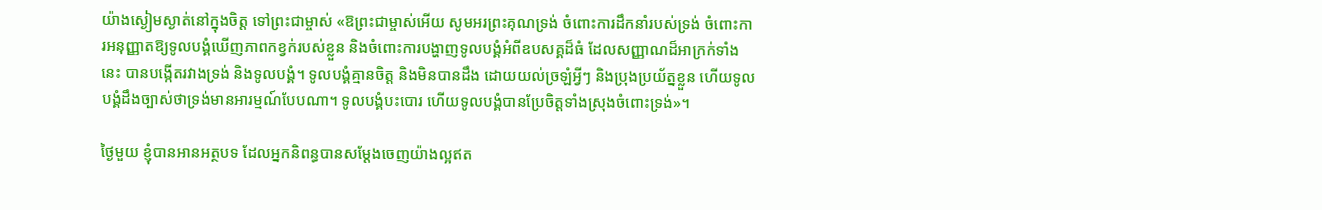យ៉ាងស្ងៀមស្ងាត់នៅក្នុងចិត្ត ទៅព្រះជាម្ចាស់ «ឱព្រះជាម្ចាស់អើយ សូមអរព្រះគុណទ្រង់ ចំពោះការដឹកនាំរបស់ទ្រង់ ចំពោះការអនុញ្ញាតឱ្យទូលបង្គំឃើញភាពកខ្វក់របស់ខ្លួន និងចំពោះការបង្ហាញទូលបង្គំអំពីឧបសគ្គដ៏ធំ ដែលសញ្ញាណដ៏អាក្រក់ទាំងនេះ បានបង្កើតរវាងទ្រង់ និងទូលបង្គំ។ ទូលបង្គំគ្មានចិត្ត និងមិនបានដឹង ដោយយល់ច្រឡំអ្វីៗ និងប្រុងប្រយ័ត្នខ្លួន ហើយទូលបង្គំដឹងច្បាស់ថាទ្រង់មានអារម្មណ៍បែបណា។ ទូលបង្គំបះបោរ ហើយទូលបង្គំបានប្រែចិត្តទាំងស្រុងចំពោះទ្រង់»។

ថ្ងៃមួយ ខ្ញុំបានអានអត្ថបទ ដែលអ្នកនិពន្ធបានសម្ដែងចេញយ៉ាងល្អឥត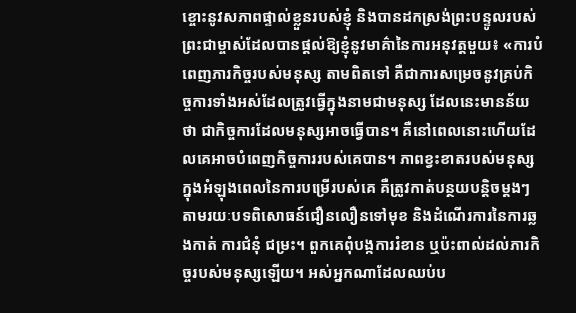ខ្ចោះនូវសភាពផ្ទាល់ខ្លួនរបស់ខ្ញុំ និងបានដកស្រង់ព្រះបន្ទូលរបស់ព្រះជាម្ចាស់ដែលបានផ្ដល់ឱ្យខ្ញុំនូវមាគ៌ានៃការអនុវត្តមួយ៖ «ការបំពេញភារកិច្ចរបស់មនុស្ស តាមពិតទៅ គឺជាការសម្រេចនូវគ្រប់កិច្ចការទាំងអស់ដែលត្រូវធ្វើក្នុងនាមជាមនុស្ស ដែលនេះមានន័យថា ជាកិច្ចការដែលមនុស្សអាចធ្វើបាន។ គឺនៅពេលនោះហើយដែលគេអាចបំពេញកិច្ចការរបស់គេបាន។ ភាពខ្វះខាតរបស់មនុស្សក្នុងអំឡុងពេលនៃការបម្រើរបស់គេ គឺត្រូវកាត់បន្ថយបន្តិចម្ដងៗតាមរយៈបទពិសោធន៍ជឿនលឿនទៅមុខ និងដំណើរការនៃការឆ្លងកាត់ ការជំនុំ ជម្រះ។ ពួកគេពុំបង្កការរំខាន ឬប៉ះពាល់ដល់ភារកិច្ចរបស់មនុស្សឡើយ។ អស់អ្នកណាដែលឈប់ប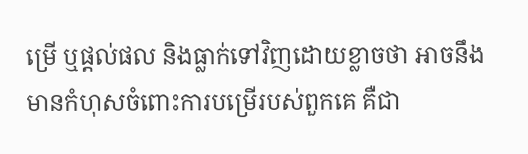ម្រើ ឬផ្ដល់ផល និងធ្លាក់ទៅវិញដោយខ្លាចថា អាចនឹងមានកំហុសចំពោះការបម្រើរបស់ពួកគេ គឺជា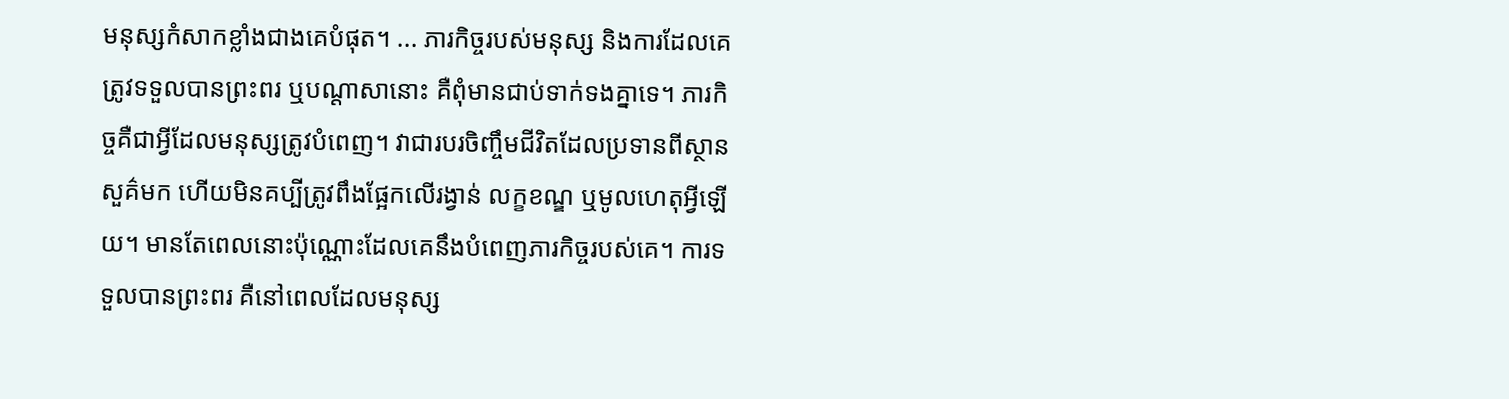មនុស្សកំសាកខ្លាំងជាងគេបំផុត។ ... ភារកិច្ចរបស់មនុស្ស និងការដែលគេត្រូវទទួលបានព្រះពរ ឬបណ្ដាសានោះ គឺពុំមានជាប់ទាក់ទងគ្នាទេ។ ភារកិច្ចគឺជាអ្វីដែលមនុស្សត្រូវបំពេញ។ វាជារបរចិញ្ចឹមជីវិតដែលប្រទានពីស្ថានសួគ៌មក ហើយមិនគប្បីត្រូវពឹងផ្អែកលើរង្វាន់ លក្ខខណ្ឌ ឬមូលហេតុអ្វីឡើយ។ មានតែពេលនោះប៉ុណ្ណោះដែលគេនឹងបំពេញភារកិច្ចរបស់គេ។ ការទទួលបានព្រះពរ គឺនៅពេលដែលមនុស្ស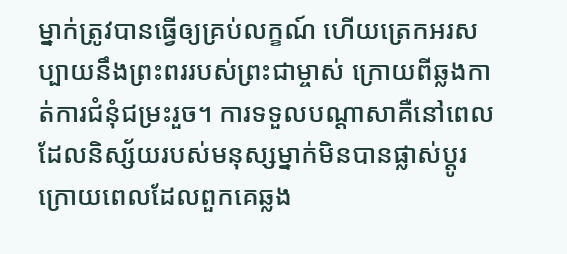ម្នាក់ត្រូវបានធ្វើឲ្យគ្រប់លក្ខណ៍ ហើយត្រេកអរសប្បាយនឹងព្រះពររបស់ព្រះជាម្ចាស់ ក្រោយពីឆ្លងកាត់ការជំនុំជម្រះរួច។ ការទទួលបណ្ដាសាគឺនៅពេលដែលនិស្ស័យរបស់មនុស្សម្នាក់មិនបានផ្លាស់ប្ដូរ ក្រោយពេលដែលពួកគេឆ្លង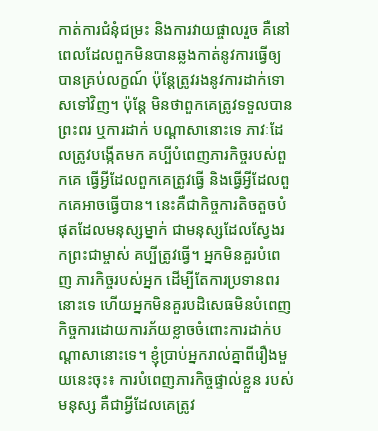កាត់ការជំនុំជម្រះ និងការវាយផ្ចាលរួច គឺនៅពេលដែលពួកមិនបានឆ្លងកាត់នូវការធ្វើឲ្យបានគ្រប់លក្ខណ៍ ប៉ុន្តែត្រូវរងនូវការដាក់ទោសទៅវិញ។ ប៉ុន្តែ មិនថាពួកគេត្រូវទទួលបានព្រះពរ ឬការដាក់ បណ្ដាសានោះទេ ភាវៈដែលត្រូវបង្កើតមក គប្បីបំពេញភារកិច្ចរបស់ពួកគេ ធ្វើអ្វីដែលពួកគេត្រូវធ្វើ និងធ្វើអ្វីដែលពួកគេអាចធ្វើបាន។ នេះគឺជាកិច្ចការតិចតួចបំផុតដែលមនុស្សម្នាក់ ជាមនុស្សដែលស្វែងរកព្រះជាម្ចាស់ គប្បីត្រូវធ្វើ។ អ្នកមិនគួរបំពេញ ភារកិច្ចរបស់អ្នក ដើម្បីតែការប្រទានពរនោះទេ ហើយអ្នកមិនគួរបដិសេធមិនបំពេញកិច្ចការដោយការភ័យខ្លាចចំពោះការដាក់បណ្ដាសានោះទេ។ ខ្ញុំប្រាប់អ្នករាល់គ្នាពីរឿងមួយនេះចុះ៖ ការបំពេញភារកិច្ចផ្ទាល់ខ្លួន របស់មនុស្ស គឺជាអ្វីដែលគេត្រូវ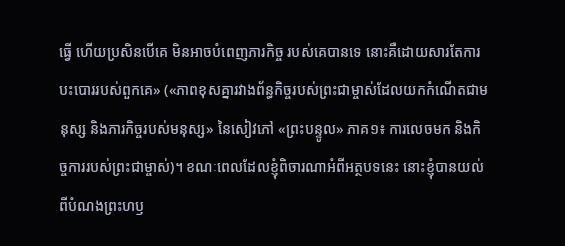ធ្វើ ហើយប្រសិនបើគេ មិនអាចបំពេញភារកិច្ច របស់គេបានទេ នោះគឺដោយសារតែការបះបោររបស់ពួកគេ» («ភាពខុសគ្នារវាងព័ន្ធកិច្ចរបស់ព្រះជាម្ចាស់ដែលយកកំណើតជាមនុស្ស និងភារកិច្ចរបស់មនុស្ស» នៃសៀវភៅ «ព្រះបន្ទូល» ភាគ១៖ ការលេចមក និងកិច្ចការរបស់ព្រះជាម្ចាស់)។ ខណៈពេលដែលខ្ញុំពិចារណាអំពីអត្ថបទនេះ នោះខ្ញុំបានយល់ពីបំណងព្រះហឫ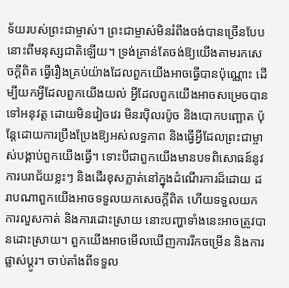ទ័យរបស់ព្រះជាម្ចាស់។ ព្រះជាម្ចាស់មិនរំពឹងចង់បានច្រើនបែបនោះពីមនុស្សជាតិឡើយ។ ទ្រង់គ្រាន់តែចង់ឱ្យយើងតាមរកសេចក្ដីពិត ធ្វើរឿងគ្រប់យ៉ាងដែលពួកយើងអាចធ្វើបានប៉ុណ្ណោះ ដើម្បីយកអ្វីដែលពួកយើងយល់ អ្វីដែលពួកយើងអាចសម្រេចបានទៅអនុវត្ត ដោយមិនវៀចវេរ មិនរប៉ិលរប៉ូច និងបោកបញ្ឆោត ប៉ុន្តែដោយការប្រឹងប្រែងឱ្យអស់លទ្ធភាព និងធ្វើអ្វីដែលព្រះជាម្ចាស់បង្គាប់ពួកយើងធ្វើ។ ទោះបីជាពួកយើងមានបទពិសោធន៍នូវការបរាជ័យខ្លះៗ និងដើរខុសភ្លាត់នៅក្នុងដំណើរការដ៏ដោយ ដរាបណាពួកយើងអាចទទួលយកសេចក្ដីពិត ហើយទទួលយកការលួសកាត់ និងការដោះស្រាយ នោះបញ្ហាទាំងនេះអាចត្រូវបានដោះស្រាយ។ ពួកយើងអាចមើលឃើញការរីកចម្រើន និងការផ្លាស់ប្ដូរ។ ចាប់តាំងពីទទួល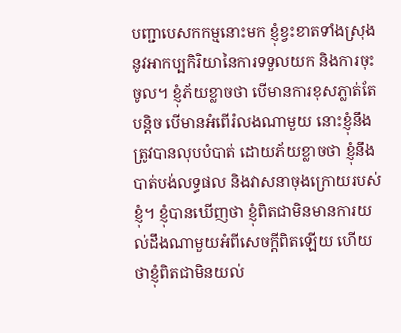បញ្ជាបេសកកម្មនោះមក ខ្ញុំខ្វះខាតទាំងស្រុងនូវអាកប្បកិរិយានៃការទទួលយក និងការចុះចូល។ ខ្ញុំភ័យខ្លាចថា បើមានការខុសភ្លាត់តែបន្តិច បើមានអំពើរំលងណាមួយ នោះខ្ញុំនឹងត្រូវបានលុបបំបាត់ ដោយភ័យខ្លាចថា ខ្ញុំនឹងបាត់បង់លទ្ធផល និងវាសនាចុងក្រោយរបស់ខ្ញុំ។ ខ្ញុំបានឃើញថា ខ្ញុំពិតជាមិនមានការយល់ដឹងណាមួយអំពីសេចក្ដីពិតឡើយ ហើយថាខ្ញុំពិតជាមិនយល់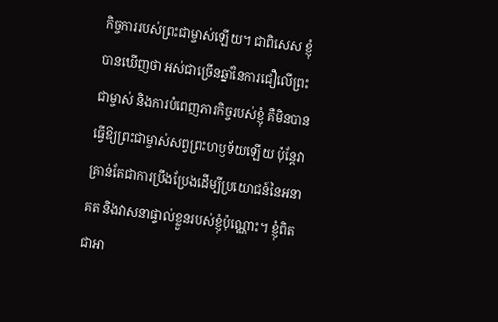កិច្ចការរបស់ព្រះជាម្ចាស់ឡើយ។ ជាពិសេស ខ្ញុំបានឃើញថា អស់ជាច្រើនឆ្នាំនៃការជឿលើព្រះជាម្ចាស់ និងការបំពេញភារកិច្ចរបស់ខ្ញុំ គឺមិនបានធ្វើឱ្យព្រះជាម្ចាស់សព្វព្រះហឫទ័យឡើយ ប៉ុន្តែវាគ្រាន់តែជាការប្រឹងប្រែងដើម្បីប្រយោជន៍នៃអនាគត និងវាសនាផ្ទាល់ខ្លួនរបស់ខ្ញុំប៉ុណ្ណោះ។ ខ្ញុំពិតជាអា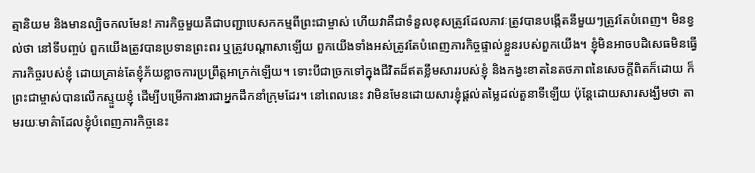ត្មានិយម និងមានល្បិចកលមែន! ភារកិច្ចមួយគឺជាបញ្ជាបេសកកម្មពីព្រះជាម្ចាស់ ហើយវាគឺជាទំនួលខុសត្រូវដែលភាវៈត្រូវបានបង្កើតនីមួយៗត្រូវតែបំពេញ។ មិនខ្វល់ថា នៅទីបញ្ចប់ ពួកយើងត្រូវបានប្រទានព្រះពរ ឬត្រូវបណ្ដាសាឡើយ ពួកយើងទាំងអស់ត្រូវតែបំពេញភារកិច្ចផ្ទាល់ខ្លួនរបស់ពួកយើង។ ខ្ញុំមិនអាចបដិសេធមិនធ្វើភារកិច្ចរបស់ខ្ញុំ ដោយគ្រាន់តែខ្ញុំភ័យខ្លាចការប្រព្រឹត្តអាក្រក់ឡើយ។ ទោះបីជាច្រកទៅក្នុងជីវិតដ៏ឥតខ្លឹមសាររបស់ខ្ញុំ និងកង្វះខាតនៃតថភាពនៃសេចក្ដីពិតក៏ដោយ ក៏ព្រះជាម្ចាស់បានលើកស្ទួយខ្ញុំ ដើម្បីបម្រើការងារជាអ្នកដឹកនាំក្រុមដែរ។ នៅពេលនេះ វាមិនមែនដោយសារខ្ញុំផ្ដល់តម្លៃដល់តួនាទីឡើយ ប៉ុន្តែដោយសារសង្ឃឹមថា តាមរយៈមាគ៌ាដែលខ្ញុំបំពេញភារកិច្ចនេះ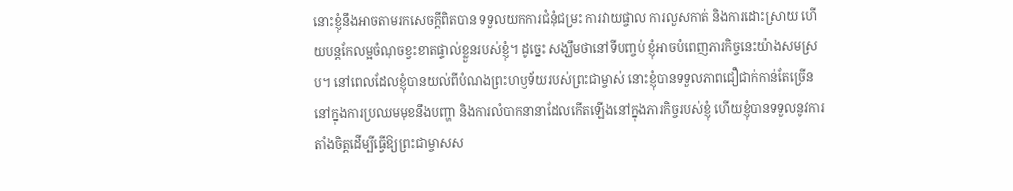នោះខ្ញុំនឹងអាចតាមរកសេចក្ដីពិតបាន ទទួលយកការជំនុំជម្រះ ការវាយផ្ចាល ការលួសកាត់ និងការដោះស្រាយ ហើយបន្តកែលម្អចំណុចខ្វះខាតផ្ទាល់ខ្លួនរបស់ខ្ញុំ។ ដូច្នេះ សង្ឃឹមថានៅទីបញ្ចប់ ខ្ញុំអាចបំពេញភារកិច្ចនេះយ៉ាងសមស្រប។ នៅពេលដែលខ្ញុំបានយល់ពីបំណងព្រះហឫទ័យរបស់ព្រះជាម្ចាស់ នោះខ្ញុំបានទទួលភាពជឿជាក់កាន់តែច្រើននៅក្នុងការប្រឈមមុខនឹងបញ្ហា និងការលំបាកនានាដែលកើតឡើងនៅក្នុងភារកិច្ចរបស់ខ្ញុំ ហើយខ្ញុំបានទទួលនូវការតាំងចិត្តដើម្បីធ្វើឱ្យព្រះជាម្ចាសស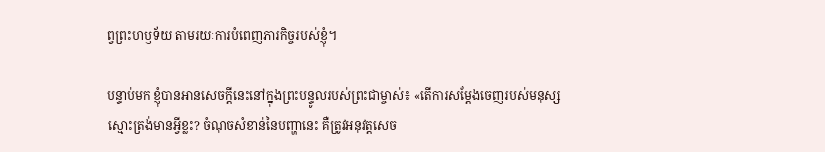ព្វព្រះហឫទ័យ តាមរយៈការបំពេញភារកិច្ចរបស់ខ្ញុំ។

បន្ទាប់មក ខ្ញុំបានអានសេចក្ដីនេះនៅក្នុងព្រះបន្ទូលរបស់ព្រះជាម្ចាស់៖ «តើការសម្ដែងចេញរបស់មនុស្សស្មោះត្រង់មានអ្វីខ្លះ? ចំណុចសំខាន់នៃបញ្ហានេះ គឺត្រូវអនុវត្តសេច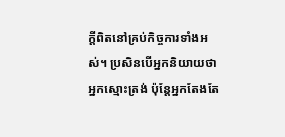ក្ដីពិតនៅគ្រប់កិច្ចការទាំងអស់។ ប្រសិនបើអ្នកនិយាយថាអ្នកស្មោះត្រង់ ប៉ុន្តែអ្នកតែងតែ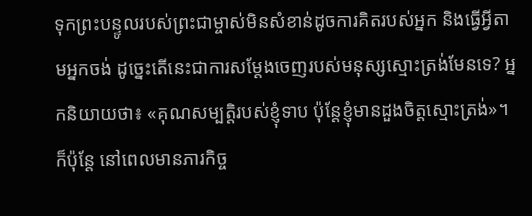ទុកព្រះបន្ទូលរបស់ព្រះជាម្ចាស់មិនសំខាន់ដូចការគិតរបស់អ្នក និងធ្វើអ្វីតាមអ្នកចង់ ដូច្នេះតើនេះជាការសម្ដែងចេញរបស់មនុស្សស្មោះត្រង់មែនទេ? អ្នកនិយាយថា៖ «គុណសម្បត្តិរបស់ខ្ញុំទាប ប៉ុន្តែខ្ញុំមានដួងចិត្តស្មោះត្រង់»។ ក៏ប៉ុន្តែ នៅពេលមានភារកិច្ច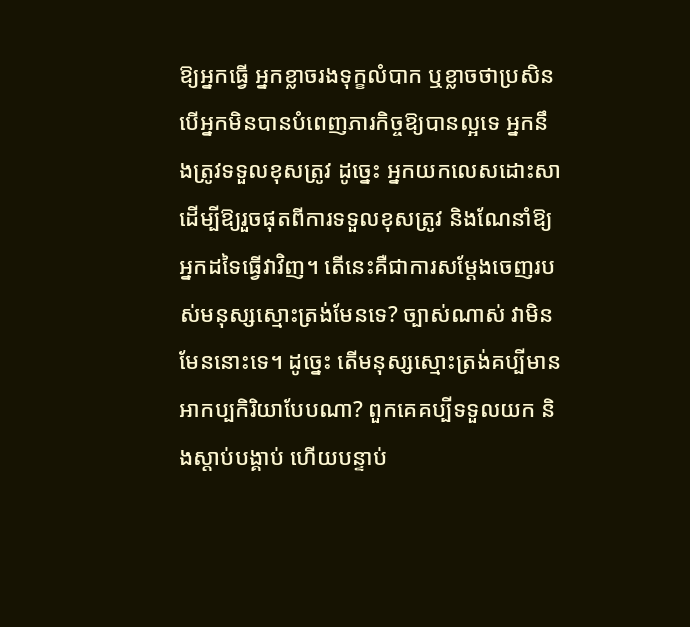ឱ្យអ្នកធ្វើ អ្នកខ្លាចរងទុក្ខលំបាក ឬខ្លាចថាប្រសិនបើអ្នកមិនបានបំពេញភារកិច្ចឱ្យបានល្អទេ អ្នកនឹងត្រូវទទួលខុសត្រូវ ដូច្នេះ អ្នកយកលេសដោះសាដើម្បីឱ្យរួចផុតពីការទទួលខុសត្រូវ និងណែនាំឱ្យអ្នកដទៃធ្វើវាវិញ។ តើនេះគឺជាការសម្ដែងចេញរបស់មនុស្សស្មោះត្រង់មែនទេ? ច្បាស់ណាស់ វាមិនមែននោះទេ។ ដូច្នេះ តើមនុស្សស្មោះត្រង់គប្បីមានអាកប្បកិរិយាបែបណា? ពួកគេគប្បីទទួលយក និងស្ដាប់បង្គាប់ ហើយបន្ទាប់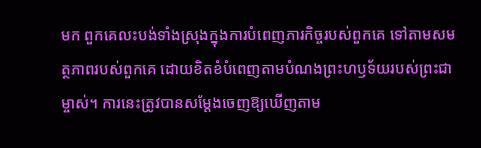មក ពួកគេលះបង់ទាំងស្រុងក្នុងការបំពេញភារកិច្ចរបស់ពួកគេ ទៅតាមសមត្ថភាពរបស់ពួកគេ ដោយខិតខំបំពេញតាមបំណងព្រះហឫទ័យរបស់ព្រះជាម្ចាស់។ ការនេះត្រូវបានសម្ដែងចេញឱ្យឃើញតាម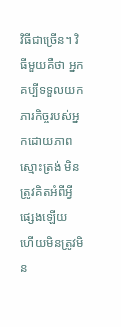វិធីជាច្រើន។ វិធីមួយគឺថា អ្នកគប្បីទទួលយកភារកិច្ចរបស់អ្នកដោយភាពស្មោះត្រង់ មិនត្រូវគិតអំពីអ្វីផ្សេងឡើយ ហើយមិនត្រូវមិន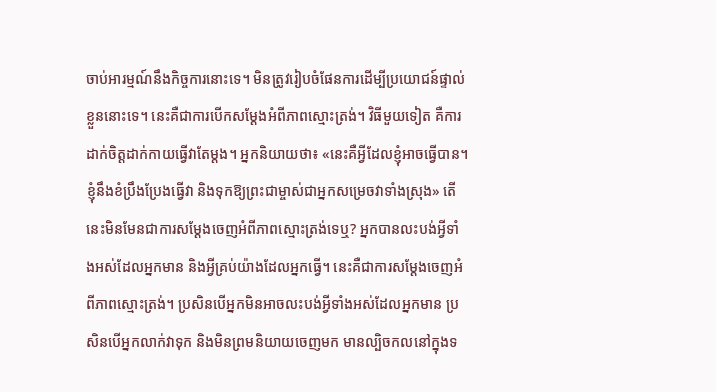ចាប់អារម្មណ៍នឹងកិច្ចការនោះទេ។ មិនត្រូវរៀបចំផែនការដើម្បីប្រយោជន៍ផ្ទាល់ខ្លួននោះទេ។ នេះគឺជាការបើកសម្ដែងអំពីភាពស្មោះត្រង់។ វិធីមួយទៀត គឺការដាក់ចិត្តដាក់កាយធ្វើវាតែម្ដង។ អ្នកនិយាយថា៖ «នេះគឺអ្វីដែលខ្ញុំអាចធ្វើបាន។ ខ្ញុំនឹងខំប្រឹងប្រែងធ្វើវា និងទុកឱ្យព្រះជាម្ចាស់ជាអ្នកសម្រេចវាទាំងស្រុង» តើនេះមិនមែនជាការសម្ដែងចេញអំពីភាពស្មោះត្រង់ទេឬ? អ្នកបានលះបង់អ្វីទាំងអស់ដែលអ្នកមាន និងអ្វីគ្រប់យ៉ាងដែលអ្នកធ្វើ។ នេះគឺជាការសម្ដែងចេញអំពីភាពស្មោះត្រង់។ ប្រសិនបើអ្នកមិនអាចលះបង់អ្វីទាំងអស់ដែលអ្នកមាន ប្រសិនបើអ្នកលាក់វាទុក និងមិនព្រមនិយាយចេញមក មានល្បិចកលនៅក្នុងទ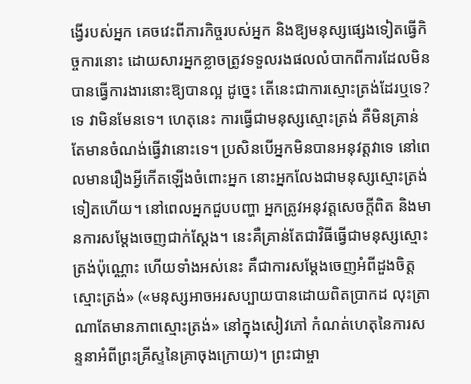ង្វើរបស់អ្នក គេចវេះពីភារកិច្ចរបស់អ្នក និងឱ្យមនុស្សផ្សេងទៀតធ្វើកិច្ចការនោះ ដោយសារអ្នកខ្លាចត្រូវទទួលរងផលលំបាកពីការដែលមិនបានធ្វើការងារនោះឱ្យបានល្អ ដូច្នេះ តើនេះជាការស្មោះត្រង់ដែរឬទេ? ទេ វាមិនមែនទេ។ ហេតុនេះ ការធ្វើជាមនុស្សស្មោះត្រង់ គឺមិនគ្រាន់តែមានចំណង់ធ្វើវានោះទេ។ ប្រសិនបើអ្នកមិនបានអនុវត្តវាទេ នៅពេលមានរឿងអ្វីកើតឡើងចំពោះអ្នក នោះអ្នកលែងជាមនុស្សស្មោះត្រង់ទៀតហើយ។ នៅពេលអ្នកជួបបញ្ហា អ្នកត្រូវអនុវត្តសេចក្ដីពិត និងមានការសម្ដែងចេញជាក់ស្ដែង។ នេះគឺគ្រាន់តែជាវិធីធ្វើជាមនុស្សស្មោះត្រង់ប៉ុណ្ណោះ ហើយទាំងអស់នេះ គឺជាការសម្ដែងចេញអំពីដួងចិត្តស្មោះត្រង់» («មនុស្សអាចអរសប្បាយបានដោយពិតប្រាកដ លុះត្រាណាតែមានភាពស្មោះត្រង់» នៅក្នុងសៀវភៅ កំណត់ហេតុនៃការសន្ទនាអំពីព្រះគ្រីស្ទនៃគ្រាចុងក្រោយ)។ ព្រះជាម្ចា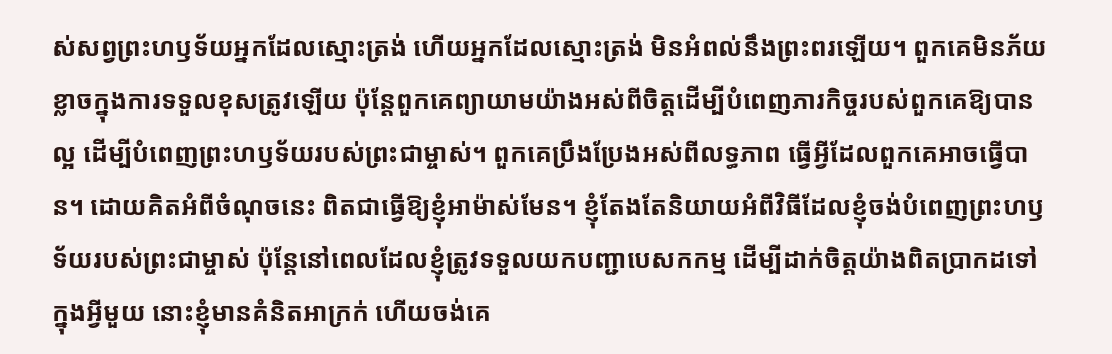ស់សព្វព្រះហឫទ័យអ្នកដែលស្មោះត្រង់ ហើយអ្នកដែលស្មោះត្រង់ មិនអំពល់នឹងព្រះពរឡើយ។ ពួកគេមិនភ័យខ្លាចក្នុងការទទួលខុសត្រូវឡើយ ប៉ុន្តែពួកគេព្យាយាមយ៉ាងអស់ពីចិត្តដើម្បីបំពេញភារកិច្ចរបស់ពួកគេឱ្យបានល្អ ដើម្បីបំពេញព្រះហឫទ័យរបស់ព្រះជាម្ចាស់។ ពួកគេប្រឹងប្រែងអស់ពីលទ្ធភាព ធ្វើអ្វីដែលពួកគេអាចធ្វើបាន។ ដោយគិតអំពីចំណុចនេះ ពិតជាធ្វើឱ្យខ្ញុំអាម៉ាស់មែន។ ខ្ញុំតែងតែនិយាយអំពីវិធីដែលខ្ញុំចង់បំពេញព្រះហឫទ័យរបស់ព្រះជាម្ចាស់ ប៉ុន្តែនៅពេលដែលខ្ញុំត្រូវទទួលយកបញ្ជាបេសកកម្ម ដើម្បីដាក់ចិត្តយ៉ាងពិតប្រាកដទៅក្នុងអ្វីមួយ នោះខ្ញុំមានគំនិតអាក្រក់ ហើយចង់គេ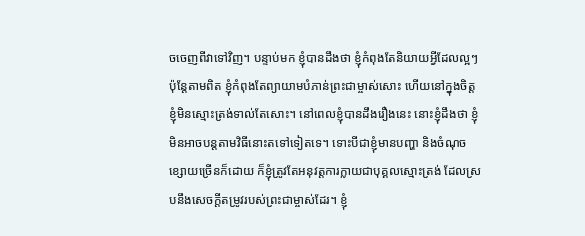ចចេញពីវាទៅវិញ។ បន្ទាប់មក ខ្ញុំបានដឹងថា ខ្ញុំកំពុងតែនិយាយអ្វីដែលល្អៗ ប៉ុន្តែតាមពិត ខ្ញុំកំពុងតែព្យាយាមបំភាន់ព្រះជាម្ចាស់សោះ ហើយនៅក្នុងចិត្ត ខ្ញុំមិនស្មោះត្រង់ទាល់តែសោះ។ នៅពេលខ្ញុំបានដឹងរឿងនេះ នោះខ្ញុំដឹងថា ខ្ញុំមិនអាចបន្តតាមវិធីនោះតទៅទៀតទេ។ ទោះបីជាខ្ញុំមានបញ្ហា និងចំណុចខ្សោយច្រើនក៏ដោយ ក៏ខ្ញុំត្រូវតែអនុវត្តការក្លាយជាបុគ្គលស្មោះត្រង់ ដែលស្របនឹងសេចក្ដីតម្រូវរបស់ព្រះជាម្ចាស់ដែរ។ ខ្ញុំ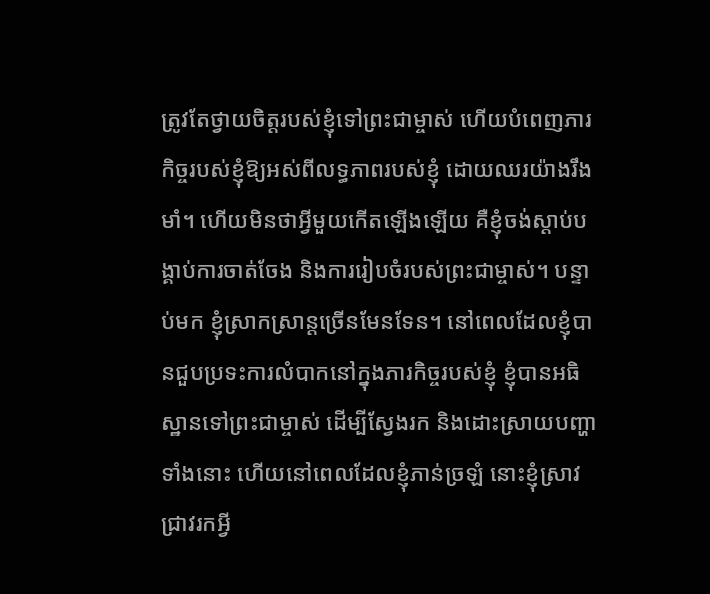ត្រូវតែថ្វាយចិត្តរបស់ខ្ញុំទៅព្រះជាម្ចាស់ ហើយបំពេញភារកិច្ចរបស់ខ្ញុំឱ្យអស់ពីលទ្ធភាពរបស់ខ្ញុំ ដោយឈរយ៉ាងរឹងមាំ។ ហើយមិនថាអ្វីមួយកើតឡើងឡើយ គឺខ្ញុំចង់ស្ដាប់បង្គាប់ការចាត់ចែង និងការរៀបចំរបស់ព្រះជាម្ចាស់។ បន្ទាប់មក ខ្ញុំស្រាកស្រាន្តច្រើនមែនទែន។ នៅពេលដែលខ្ញុំបានជួបប្រទះការលំបាកនៅក្នុងភារកិច្ចរបស់ខ្ញុំ ខ្ញុំបានអធិស្ឋានទៅព្រះជាម្ចាស់ ដើម្បីស្វែងរក និងដោះស្រាយបញ្ហាទាំងនោះ ហើយនៅពេលដែលខ្ញុំភាន់ច្រឡំ នោះខ្ញុំស្រាវជ្រាវរកអ្វី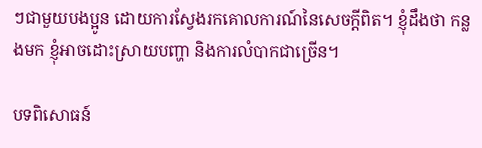ៗជាមួយបងប្អូន ដោយការស្វែងរកគោលការណ៍នៃសេចក្ដីពិត។ ខ្ញុំដឹងថា កន្លងមក ខ្ញុំអាចដោះស្រាយបញ្ហា និងការលំបាកជាច្រើន។

បទពិសោធន៍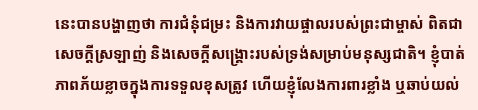នេះបានបង្ហាញថា ការជំនុំជម្រះ និងការវាយផ្ចាលរបស់ព្រះជាម្ចាស់ ពិតជាសេចក្ដីស្រឡាញ់ និងសេចក្ដីសង្គ្រោះរបស់ទ្រង់សម្រាប់មនុស្សជាតិ។ ខ្ញុំបាត់ភាពភ័យខ្លាចក្នុងការទទួលខុសត្រូវ ហើយខ្ញុំលែងការពារខ្លាំង ឬឆាប់យល់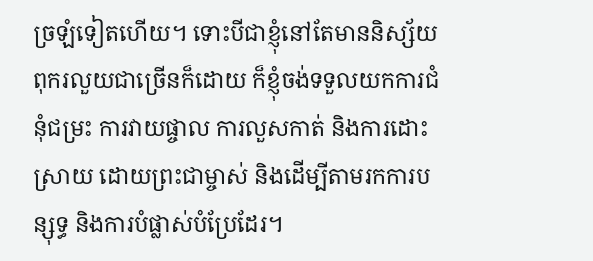ច្រឡំទៀតហើយ។ ទោះបីជាខ្ញុំនៅតែមាននិស្ស័យពុករលួយជាច្រើនក៏ដោយ ក៏ខ្ញុំចង់ទទួលយកការជំនុំជម្រះ ការវាយផ្ចាល ការលួសកាត់ និងការដោះសា្រយ ដោយព្រះជាម្ចាស់ និងដើម្បីតាមរកការបន្សុទ្ធ និងការបំផ្លាស់បំប្រែដែរ។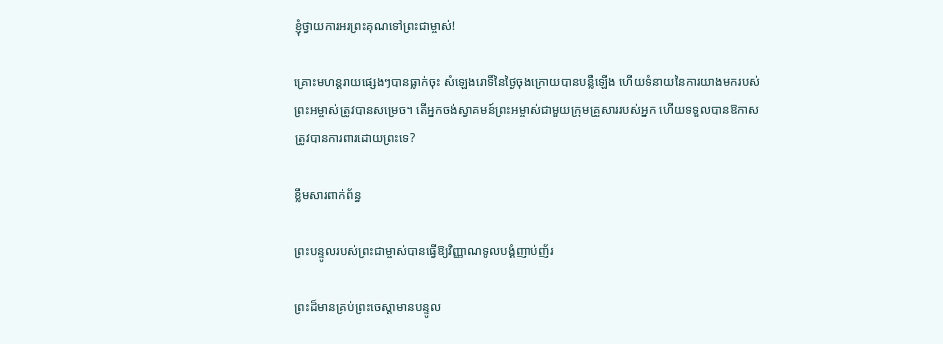ខ្ញុំថ្វាយការអរព្រះគុណទៅព្រះជាម្ចាស់!

គ្រោះមហន្តរាយផ្សេងៗបានធ្លាក់ចុះ សំឡេងរោទិ៍នៃថ្ងៃចុងក្រោយបានបន្លឺឡើង ហើយទំនាយនៃការយាងមករបស់ព្រះអម្ចាស់ត្រូវបានសម្រេច។ តើអ្នកចង់ស្វាគមន៍ព្រះអម្ចាស់ជាមួយក្រុមគ្រួសាររបស់អ្នក ហើយទទួលបានឱកាសត្រូវបានការពារដោយព្រះទេ?

ខ្លឹមសារពាក់ព័ន្ធ

ព្រះបន្ទូលរបស់ព្រះជាម្ចាស់បានធ្វើឱ្យវិញ្ញាណទូលបង្គំញាប់ញ័រ

ព្រះដ៏មានគ្រប់ព្រះចេស្ដាមានបន្ទូល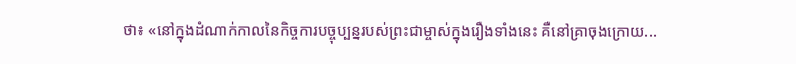ថា៖ «នៅក្នុងដំណាក់កាលនៃកិច្ចការបច្ចុប្បន្នរបស់ព្រះជាម្ចាស់ក្នុងរឿងទាំងនេះ គឺនៅគ្រាចុងក្រោយ...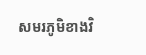សមរភូមិខាងវិ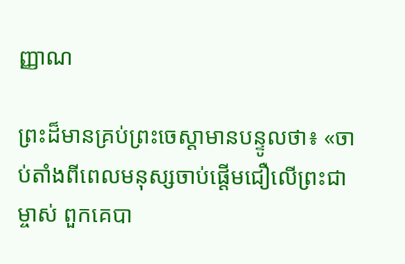ញ្ញាណ

ព្រះដ៏មានគ្រប់ព្រះចេស្ដាមានបន្ទូលថា៖ «ចាប់តាំងពីពេលមនុស្សចាប់ផ្ដើមជឿលើព្រះជាម្ចាស់ ពួកគេបា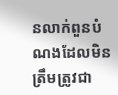នលាក់ពួនបំណងដែលមិនត្រឹមត្រូវជា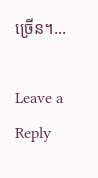ច្រើន។...

Leave a Reply